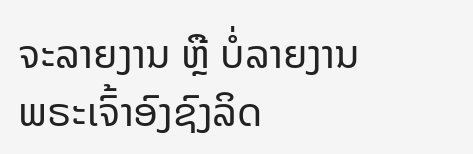ຈະລາຍງານ ຫຼື ບໍ່ລາຍງານ
ພຣະເຈົ້າອົງຊົງລິດ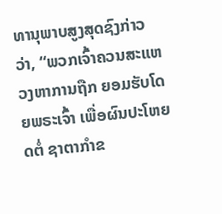ທານຸພາບສູງສຸດຊົງກ່າວວ່າ, “ພວກເຈົ້າຄວນສະແຫວງຫາການຖືກ ຍອມຮັບໂດຍພຣະເຈົ້າ ເພື່ອຜົນປະໂຫຍດຕໍ່ ຊາຕາກໍາຂ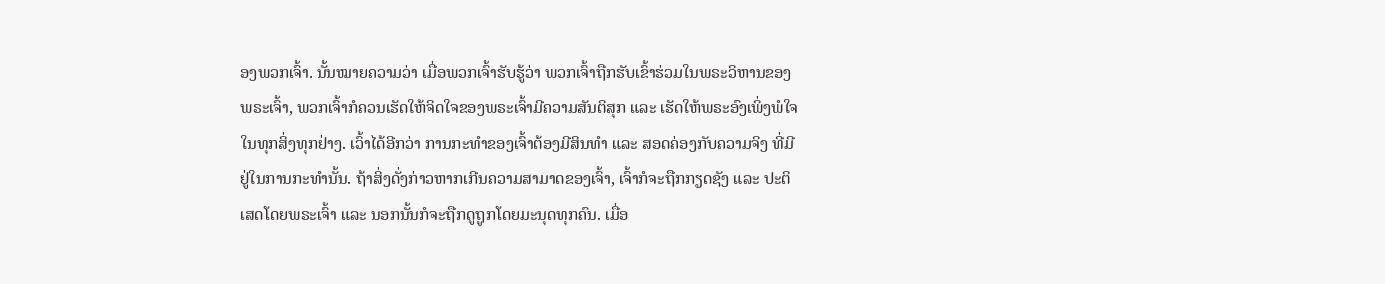ອງພວກເຈົ້າ. ນັ້ນໝາຍຄວາມວ່າ ເມື່ອພວກເຈົ້າຮັບຮູ້ວ່າ ພວກເຈົ້າຖືກຮັບເຂົ້າຮ່ວມໃນພຣະວິຫານຂອງພຣະເຈົ້າ, ພວກເຈົ້າກໍຄວນເຮັດໃຫ້ຈິດໃຈຂອງພຣະເຈົ້າມີຄວາມສັນຕິສຸກ ແລະ ເຮັດໃຫ້ພຣະອົງເພິ່ງພໍໃຈໃນທຸກສິ່ງທຸກຢ່າງ. ເວົ້າໄດ້ອີກວ່າ ການກະທໍາຂອງເຈົ້າຕ້ອງມີສິນທໍາ ແລະ ສອດຄ່ອງກັບຄວາມຈິງ ທີ່ມີຢູ່ໃນການກະທໍານັ້ນ. ຖ້າສິ່ງດັ່ງກ່າວຫາກເກີນຄວາມສາມາດຂອງເຈົ້າ, ເຈົ້າກໍຈະຖືກກຽດຊັງ ແລະ ປະຕິເສດໂດຍພຣະເຈົ້າ ແລະ ນອກນັ້ນກໍຈະຖືກດູຖູກໂດຍມະນຸດທຸກຄົນ. ເມື່ອ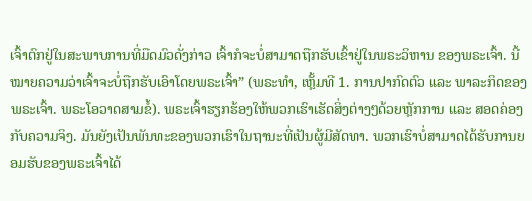ເຈົ້າຕົກຢູ່ໃນສະພາບການທີ່ມືດມົວດັ່ງກ່າວ ເຈົ້າກໍຈະບໍ່ສາມາດຖືກຮັບເຂົ້າຢູ່ໃນພຣະວິຫານ ຂອງພຣະເຈົ້າ. ນີ້ໝາຍຄວາມວ່າເຈົ້າຈະບໍ່ຖືກຮັບເອົາໂດຍພຣະເຈົ້າ” (ພຣະທຳ, ເຫຼັ້ມທີ 1. ການປາກົດຕົວ ແລະ ພາລະກິດຂອງພຣະເຈົ້າ. ພຣະໂອວາດສາມຂໍ້). ພຣະເຈົ້າຮຽກຮ້ອງໃຫ້ພວກເຮົາເຮັດສິ່ງຕ່າງໆດ້ວຍຫຼັກການ ແລະ ສອດຄ່ອງກັບຄວາມຈິງ. ມັນຍັງເປັນພັນທະຂອງພວກເຮົາໃນຖານະທີ່ເປັນຜູ້ມີສັດທາ. ພວກເຮົາບໍ່ສາມາດໄດ້ຮັບການຍອມຮັບຂອງພຣະເຈົ້າໄດ້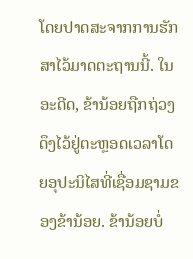ໂດຍປາດສະຈາກການຮັກສາໄວ້ມາດຕະຖານນີ້. ໃນອະດີດ, ຂ້ານ້ອຍຖືກຖ່ວງດຶງໄວ້ຢູ່ຕະຫຼອດເວລາໂດຍອຸປະນິໄສທີ່ເຊື່ອມຊາມຂອງຂ້ານ້ອຍ. ຂ້ານ້ອຍບໍ່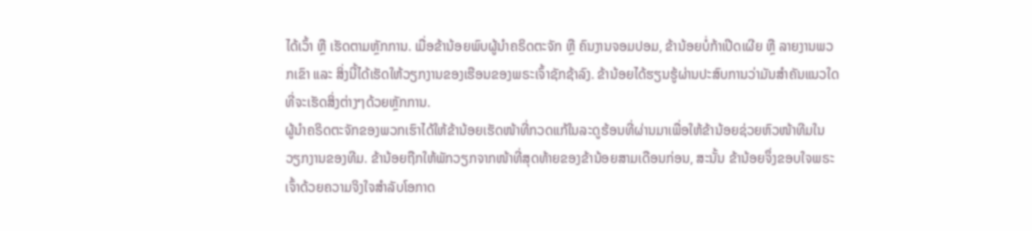ໄດ້ເວົ້າ ຫຼື ເຮັດຕາມຫຼັກການ. ເມື່ອຂ້ານ້ອຍພົບຜູ້ນໍາຄຣິດຕະຈັກ ຫຼື ຄົນງານຈອມປອມ, ຂ້ານ້ອຍບໍ່ກ້າເປີດເຜີຍ ຫຼື ລາຍງານພວກເຂົາ ແລະ ສິ່ງນີ້ໄດ້ເຮັດໃຫ້ວຽກງານຂອງເຮືອນຂອງພຣະເຈົ້າຊັກຊ້າລົງ. ຂ້ານ້ອຍໄດ້ຮຽນຮູ້ຜ່ານປະສົບການວ່າມັນສຳຄັນແນວໃດທີ່ຈະເຮັດສິ່ງຕ່າງໆດ້ວຍຫຼັກການ.
ຜູ້ນຳຄຣິດຕະຈັກຂອງພວກເຮົາໄດ້ໃຫ້ຂ້ານ້ອຍເຮັດໜ້າທີ່ກວດແກ້ໃນລະດູຮ້ອນທີ່ຜ່ານມາເພື່ອໃຫ້ຂ້ານ້ອຍຊ່ວຍຫົວໜ້າທີມໃນວຽກງານຂອງທີມ. ຂ້ານ້ອຍຖືກໃຫ້ພັກວຽກຈາກໜ້າທີ່ສຸດທ້າຍຂອງຂ້ານ້ອຍສາມເດືອນກ່ອນ, ສະນັ້ນ ຂ້ານ້ອຍຈຶ່ງຂອບໃຈພຣະເຈົ້າດ້ວຍຄວາມຈິງໃຈສໍາລັບໂອກາດ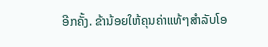ອີກຄັ້ງ. ຂ້ານ້ອຍໃຫ້ຄຸນຄ່າແທ້ໆສໍາລັບໂອ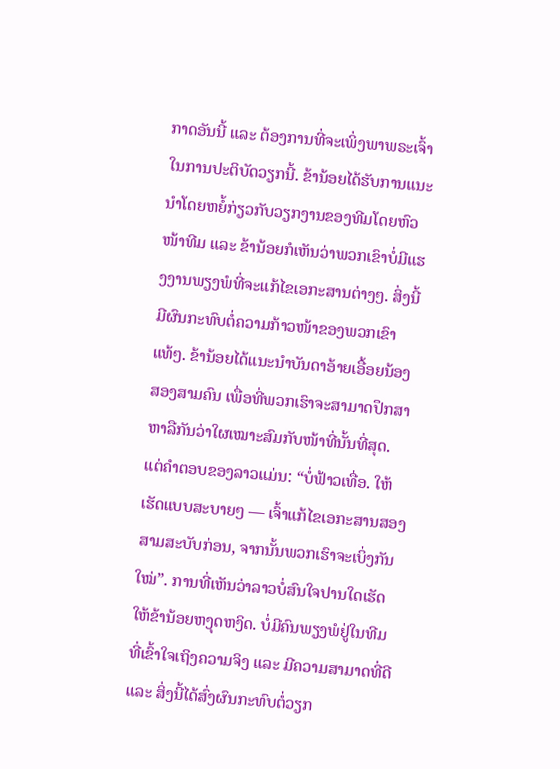ກາດອັນນີ້ ແລະ ຕ້ອງການທີ່ຈະເພິ່ງພາພຣະເຈົ້າໃນການປະຕິບັດວຽກນີ້. ຂ້ານ້ອຍໄດ້ຮັບການແນະນໍາໂດຍຫຍໍ້ກ່ຽວກັບວຽກງານຂອງທີມໂດຍຫົວໜ້າທີມ ແລະ ຂ້ານ້ອຍກໍເຫັນວ່າພວກເຂົາບໍ່ມີແຮງງານພຽງພໍທີ່ຈະແກ້ໄຂເອກະສານຕ່າງໆ. ສິ່ງນີ້ມີຜົນກະທົບຕໍ່ຄວາມກ້າວໜ້າຂອງພວກເຂົາແທ້ໆ. ຂ້ານ້ອຍໄດ້ແນະນຳບັນດາອ້າຍເອື້ອຍນ້ອງສອງສາມຄົນ ເພື່ອທີ່ພວກເຮົາຈະສາມາດປຶກສາຫາລືກັນວ່າໃຜເໝາະສົມກັບໜ້າທີ່ນັ້ນທີ່ສຸດ. ແຕ່ຄຳຕອບຂອງລາວແມ່ນ: “ບໍ່ຟ້າວເທື່ອ. ໃຫ້ເຮັດແບບສະບາຍໆ — ເຈົ້າແກ້ໄຂເອກະສານສອງສາມສະບັບກ່ອນ, ຈາກນັ້ນພວກເຮົາຈະເບິ່ງກັນໃໝ່”. ການທີ່ເຫັນວ່າລາວບໍ່ສົນໃຈປານໃດເຮັດໃຫ້ຂ້ານ້ອຍຫງຸດຫງິດ. ບໍ່ມີຄົນພຽງພໍຢູ່ໃນທີມ ທີ່ເຂົ້າໃຈເຖິງຄວາມຈິງ ແລະ ມີຄວາມສາມາດທີ່ດີ ແລະ ສິ່ງນີ້ໄດ້ສົ່ງຜົນກະທົບຕໍ່ວຽກ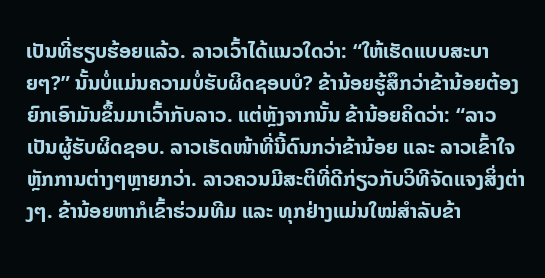ເປັນທີ່ຮຽບຮ້ອຍແລ້ວ. ລາວເວົ້າໄດ້ແນວໃດວ່າ: “ໃຫ້ເຮັດແບບສະບາຍໆ?” ນັ້ນບໍ່ແມ່ນຄວາມບໍ່ຮັບຜິດຊອບບໍ? ຂ້ານ້ອຍຮູ້ສຶກວ່າຂ້ານ້ອຍຕ້ອງຍົກເອົາມັນຂຶ້ນມາເວົ້າກັບລາວ. ແຕ່ຫຼັງຈາກນັ້ນ ຂ້ານ້ອຍຄິດວ່າ: “ລາວເປັນຜູ້ຮັບຜິດຊອບ. ລາວເຮັດໜ້າທີ່ນີ້ດົນກວ່າຂ້ານ້ອຍ ແລະ ລາວເຂົ້າໃຈຫຼັກການຕ່າງໆຫຼາຍກວ່າ. ລາວຄວນມີສະຕິທີ່ດີກ່ຽວກັບວິທີຈັດແຈງສິ່ງຕ່າງໆ. ຂ້ານ້ອຍຫາກໍເຂົ້າຮ່ວມທີມ ແລະ ທຸກຢ່າງແມ່ນໃໝ່ສຳລັບຂ້າ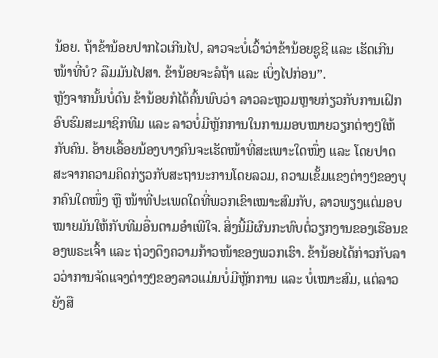ນ້ອຍ. ຖ້າຂ້ານ້ອຍປາກໄວເກີນໄປ, ລາວຈະບໍ່ເວົ້າວ່າຂ້ານ້ອຍຊູຊີ ແລະ ເຮັດເກີນໜ້າທີ່ບໍ? ລືມມັນໄປສາ. ຂ້ານ້ອຍຈະລໍຖ້າ ແລະ ເບິ່ງໄປກ່ອນ”.
ຫຼັງຈາກນັ້ນບໍ່ດົນ ຂ້ານ້ອຍກໍໄດ້ຄົ້ນພົບວ່າ ລາວລະຫຼວມຫຼາຍກ່ຽວກັບການເຝິກອົບຮົມສະມາຊິກທີມ ແລະ ລາວບໍ່ມີຫຼັກການໃນການມອບໝາຍວຽກຕ່າງໆໃຫ້ກັບຄົນ. ອ້າຍເອື້ອຍນ້ອງບາງຄົນຈະເຮັດໜ້າທີ່ສະເພາະໃດໜຶ່ງ ແລະ ໂດຍປາດສະຈາກຄວາມຄິດກ່ຽວກັບສະຖານະການໂດຍລວມ, ຄວາມເຂັ້ມແຂງຕ່າງໆຂອງບຸກຄົນໃດໜຶ່ງ ຫຼື ໜ້າທີ່ປະເພດໃດທີ່ພວກເຂົາເໝາະສົມກັບ, ລາວພຽງແຕ່ມອບໝາຍມັນໃຫ້ກັບທີມອື່ນຕາມອໍາເພີໃຈ. ສິ່ງນີ້ມີຜົນກະທົບຕໍ່ວຽກງານຂອງເຮືອນຂອງພຣະເຈົ້າ ແລະ ຖ່ວງດຶງຄວາມກ້າວໜ້າຂອງພວກເຮົາ. ຂ້ານ້ອຍໄດ້ກ່າວກັບລາວວ່າການຈັດແຈງຕ່າງໆຂອງລາວແມ່ນບໍ່ມີຫຼັກການ ແລະ ບໍ່ເໝາະສົມ, ແຕ່ລາວຍັງສື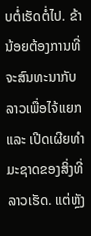ບຕໍ່ເຮັດຕໍ່ໄປ. ຂ້ານ້ອຍຕ້ອງການທີ່ຈະສົນທະນາກັບລາວເພື່ອໄຈ້ແຍກ ແລະ ເປີດເຜີຍທໍາມະຊາດຂອງສິ່ງທີ່ລາວເຮັດ. ແຕ່ຫຼັງ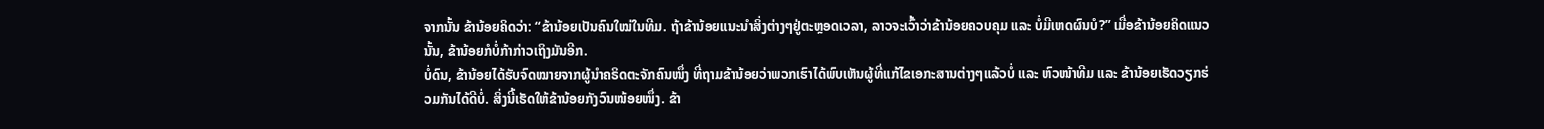ຈາກນັ້ນ ຂ້ານ້ອຍຄິດວ່າ: “ຂ້ານ້ອຍເປັນຄົນໃໝ່ໃນທີມ. ຖ້າຂ້ານ້ອຍແນະນໍາສິ່ງຕ່າງໆຢູ່ຕະຫຼອດເວລາ, ລາວຈະເວົ້າວ່າຂ້ານ້ອຍຄວບຄຸມ ແລະ ບໍ່ມີເຫດຜົນບໍ?” ເມື່ອຂ້ານ້ອຍຄິດແນວນັ້ນ, ຂ້ານ້ອຍກໍບໍ່ກ້າກ່າວເຖິງມັນອີກ.
ບໍ່ດົນ, ຂ້ານ້ອຍໄດ້ຮັບຈົດໝາຍຈາກຜູ້ນຳຄຣິດຕະຈັກຄົນໜຶ່ງ ທີ່ຖາມຂ້ານ້ອຍວ່າພວກເຮົາໄດ້ພົບເຫັນຜູ້ທີ່ແກ້ໄຂເອກະສານຕ່າງໆແລ້ວບໍ່ ແລະ ຫົວໜ້າທີມ ແລະ ຂ້ານ້ອຍເຮັດວຽກຮ່ວມກັນໄດ້ດີບໍ່. ສິ່ງນີ້ເຮັດໃຫ້ຂ້ານ້ອຍກັງວົນໜ້ອຍໜຶ່ງ. ຂ້າ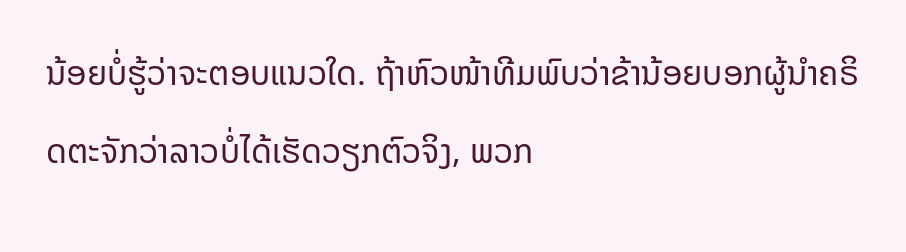ນ້ອຍບໍ່ຮູ້ວ່າຈະຕອບແນວໃດ. ຖ້າຫົວໜ້າທີມພົບວ່າຂ້ານ້ອຍບອກຜູ້ນໍາຄຣິດຕະຈັກວ່າລາວບໍ່ໄດ້ເຮັດວຽກຕົວຈິງ, ພວກ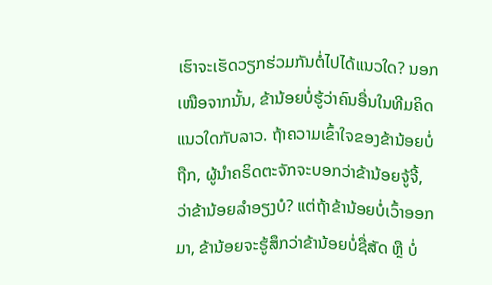ເຮົາຈະເຮັດວຽກຮ່ວມກັນຕໍ່ໄປໄດ້ແນວໃດ? ນອກເໜືອຈາກນັ້ນ, ຂ້ານ້ອຍບໍ່ຮູ້ວ່າຄົນອື່ນໃນທີມຄິດແນວໃດກັບລາວ. ຖ້າຄວາມເຂົ້າໃຈຂອງຂ້ານ້ອຍບໍ່ຖືກ, ຜູ້ນໍາຄຣິດຕະຈັກຈະບອກວ່າຂ້ານ້ອຍຈູ້ຈີ້, ວ່າຂ້ານ້ອຍລໍາອຽງບໍ? ແຕ່ຖ້າຂ້ານ້ອຍບໍ່ເວົ້າອອກມາ, ຂ້ານ້ອຍຈະຮູ້ສຶກວ່າຂ້ານ້ອຍບໍ່ຊື່ສັດ ຫຼື ບໍ່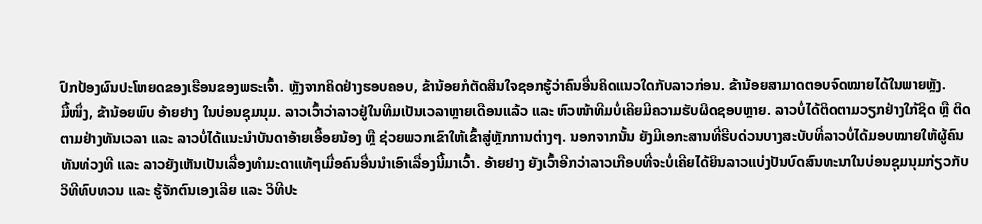ປົກປ້ອງຜົນປະໂຫຍດຂອງເຮືອນຂອງພຣະເຈົ້າ. ຫຼັງຈາກຄິດຢ່າງຮອບຄອບ, ຂ້ານ້ອຍກໍຕັດສິນໃຈຊອກຮູ້ວ່າຄົນອື່ນຄິດແນວໃດກັບລາວກ່ອນ. ຂ້ານ້ອຍສາມາດຕອບຈົດໝາຍໄດ້ໃນພາຍຫຼັງ.
ມື້ໜຶ່ງ, ຂ້ານ້ອຍພົບ ອ້າຍຢາງ ໃນບ່ອນຊຸມນຸມ. ລາວເວົ້າວ່າລາວຢູ່ໃນທີມເປັນເວລາຫຼາຍເດືອນແລ້ວ ແລະ ຫົວໜ້າທີມບໍ່ເຄີຍມີຄວາມຮັບຜິດຊອບຫຼາຍ. ລາວບໍ່ໄດ້ຕິດຕາມວຽກຢ່າງໃກ້ຊິດ ຫຼື ຕິດຕາມຢ່າງທັນເວລາ ແລະ ລາວບໍ່ໄດ້ແນະນຳບັນດາອ້າຍເອື້ອຍນ້ອງ ຫຼື ຊ່ວຍພວກເຂົາໃຫ້ເຂົ້າສູ່ຫຼັກການຕ່າງໆ. ນອກຈາກນັ້ນ ຍັງມີເອກະສານທີ່ຮີບດ່ວນບາງສະບັບທີ່ລາວບໍ່ໄດ້ມອບໝາຍໃຫ້ຜູ້ຄົນທັນທ່ວງທີ ແລະ ລາວຍັງເຫັນເປັນເລື່ອງທໍາມະດາແທ້ໆເມື່ອຄົນອື່ນນໍາເອົາເລື່ອງນີ້ມາເວົ້າ. ອ້າຍຢາງ ຍັງເວົ້າອີກວ່າລາວເກືອບທີ່ຈະບໍ່ເຄີຍໄດ້ຍິນລາວແບ່ງປັນບົດສົນທະນາໃນບ່ອນຊຸມນຸມກ່ຽວກັບວິທີທົບທວນ ແລະ ຮູ້ຈັກຕົນເອງເລີຍ ແລະ ວິທີປະ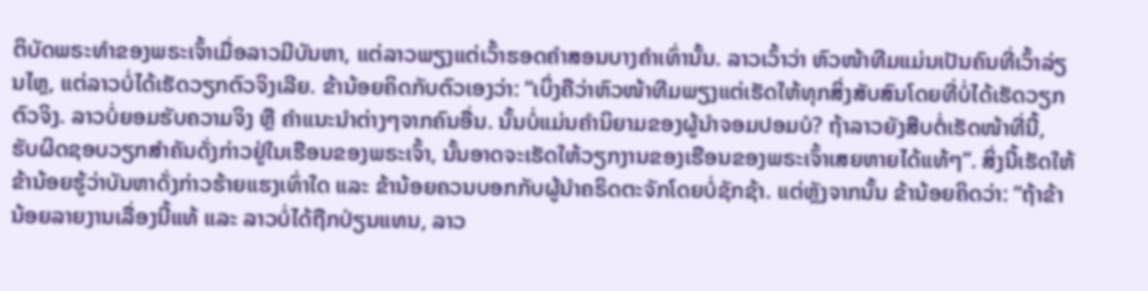ຕິບັດພຣະທໍາຂອງພຣະເຈົ້າເມື່ອລາວມີບັນຫາ, ແຕ່ລາວພຽງແຕ່ເວົ້າຮອດຄໍາສອນບາງຄໍາເທົ່ານັ້ນ. ລາວເວົ້າວ່າ ຫົວໜ້າທີມແມ່ນເປັນຄົນທີ່ເວົ້າລ່ຽນໄຫຼ, ແຕ່ລາວບໍ່ໄດ້ເຮັດວຽກຕົວຈິງເລີຍ. ຂ້ານ້ອຍຄິດກັບຕົວເອງວ່າ: “ເບິ່ງຄືວ່າຫົວໜ້າທີມພຽງແຕ່ເຮັດໃຫ້ທຸກສິ່ງສັບສົນໂດຍທີ່ບໍ່ໄດ້ເຮັດວຽກຕົວຈິງ. ລາວບໍ່ຍອມຮັບຄວາມຈິງ ຫຼື ຄໍາແນະນໍາຕ່າງໆຈາກຄົນອື່ນ. ນັ້ນບໍ່ແມ່ນຄໍານິຍາມຂອງຜູ້ນຳຈອມປອມບໍ? ຖ້າລາວຍັງສືບຕໍ່ເຮັດໜ້າທີ່ນີ້, ຮັບຜິດຊອບວຽກສໍາຄັນດັ່ງກ່າວຢູ່ໃນເຮືອນຂອງພຣະເຈົ້າ, ນັ້ນອາດຈະເຮັດໃຫ້ວຽກງານຂອງເຮືອນຂອງພຣະເຈົ້າເສຍຫາຍໄດ້ແທ້ໆ”. ສິ່ງນີ້ເຮັດໃຫ້ຂ້ານ້ອຍຮູ້ວ່າບັນຫາດັ່ງກ່າວຮ້າຍແຮງເທົ່າໃດ ແລະ ຂ້ານ້ອຍຄວນບອກກັບຜູ້ນໍາຄຣິດຕະຈັກໂດຍບໍ່ຊັກຊ້າ. ແຕ່ຫຼັງຈາກນັ້ນ ຂ້ານ້ອຍຄິດວ່າ: “ຖ້າຂ້ານ້ອຍລາຍງານເລື່ອງນີ້ແທ້ ແລະ ລາວບໍ່ໄດ້ຖືກປ່ຽນແທນ, ລາວ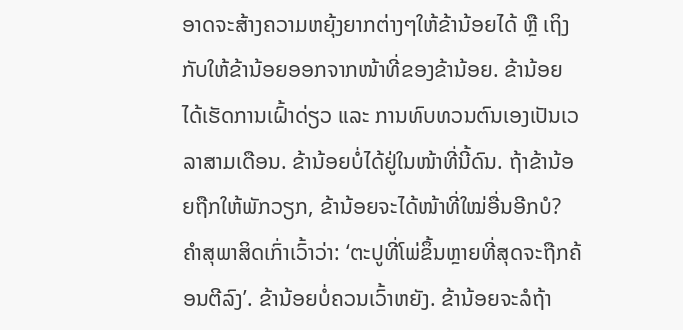ອາດຈະສ້າງຄວາມຫຍຸ້ງຍາກຕ່າງໆໃຫ້ຂ້ານ້ອຍໄດ້ ຫຼື ເຖິງກັບໃຫ້ຂ້ານ້ອຍອອກຈາກໜ້າທີ່ຂອງຂ້ານ້ອຍ. ຂ້ານ້ອຍໄດ້ເຮັດການເຝົ້າດ່ຽວ ແລະ ການທົບທວນຕົນເອງເປັນເວລາສາມເດືອນ. ຂ້ານ້ອຍບໍ່ໄດ້ຢູ່ໃນໜ້າທີ່ນີ້ດົນ. ຖ້າຂ້ານ້ອຍຖືກໃຫ້ພັກວຽກ, ຂ້ານ້ອຍຈະໄດ້ໜ້າທີ່ໃໝ່ອື່ນອີກບໍ? ຄຳສຸພາສິດເກົ່າເວົ້າວ່າ: ‘ຕະປູທີ່ໂພ່ຂຶ້ນຫຼາຍທີ່ສຸດຈະຖືກຄ້ອນຕີລົງ’. ຂ້ານ້ອຍບໍ່ຄວນເວົ້າຫຍັງ. ຂ້ານ້ອຍຈະລໍຖ້າ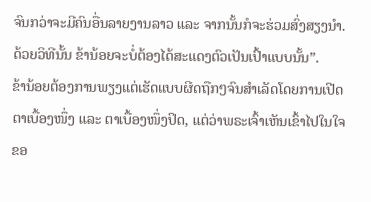ຈົນກວ່າຈະມີຄົນອື່ນລາຍງານລາວ ແລະ ຈາກນັ້ນກໍຈະຮ່ວມສົ່ງສຽງນໍາ. ດ້ວຍວິທີນັ້ນ ຂ້ານ້ອຍຈະບໍ່ຕ້ອງໄດ້ສະແດງຕົວເປັນເປົ້າແບບນັ້ນ”.
ຂ້ານ້ອຍຕ້ອງການພຽງແຕ່ເຮັດແບບຜີດຖືກໆຈົນສໍາເລັດໂດຍການເປີດຕາເບື້ອງໜຶ່ງ ແລະ ຕາເບື້ອງໜຶ່ງປິດ, ແຕ່ວ່າພຣະເຈົ້າເຫັນເຂົ້າໄປໃນໃຈຂອ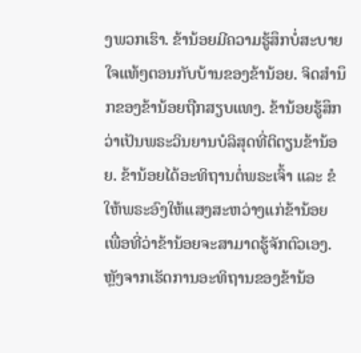ງພວກເຮົາ. ຂ້ານ້ອຍມີຄວາມຮູ້ສຶກບໍ່ສະບາຍໃຈແທ້ໆຕອນກັບບ້ານຂອງຂ້ານ້ອຍ. ຈິດສໍານຶກຂອງຂ້ານ້ອຍຖືກສຽບແທງ. ຂ້ານ້ອຍຮູ້ສຶກວ່າເປັນພຣະວິນຍານບໍລິສຸດທີ່ຕິຕຽນຂ້ານ້ອຍ. ຂ້ານ້ອຍໄດ້ອະທິຖານຕໍ່ພຣະເຈົ້າ ແລະ ຂໍໃຫ້ພຣະອົງໃຫ້ແສງສະຫວ່າງແກ່ຂ້ານ້ອຍ ເພື່ອທີ່ວ່າຂ້ານ້ອຍຈະສາມາດຮູ້ຈັກຕົວເອງ. ຫຼັງຈາກເຮັດການອະທິຖານຂອງຂ້ານ້ອ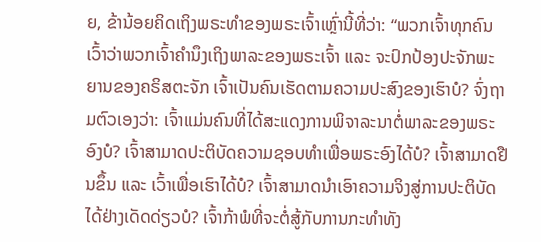ຍ, ຂ້ານ້ອຍຄິດເຖິງພຣະທໍາຂອງພຣະເຈົ້າເຫຼົ່ານີ້ທີ່ວ່າ: “ພວກເຈົ້າທຸກຄົນເວົ້າວ່າພວກເຈົ້າຄຳນຶງເຖິງພາລະຂອງພຣະເຈົ້າ ແລະ ຈະປົກປ້ອງປະຈັກພະຍານຂອງຄຣິສຕະຈັກ ເຈົ້າເປັນຄົນເຮັດຕາມຄວາມປະສົງຂອງເຮົາບໍ? ຈົ່ງຖາມຕົວເອງວ່າ: ເຈົ້າແມ່ນຄົນທີ່ໄດ້ສະແດງການພິຈາລະນາຕໍ່ພາລະຂອງພຣະອົງບໍ? ເຈົ້າສາມາດປະຕິບັດຄວາມຊອບທຳເພື່ອພຣະອົງໄດ້ບໍ? ເຈົ້າສາມາດຢືນຂຶ້ນ ແລະ ເວົ້າເພື່ອເຮົາໄດ້ບໍ? ເຈົ້າສາມາດນຳເອົາຄວາມຈິງສູ່ການປະຕິບັດໄດ້ຢ່າງເດັດດ່ຽວບໍ? ເຈົ້າກ້າພໍທີ່ຈະຕໍ່ສູ້ກັບການກະທຳທັງ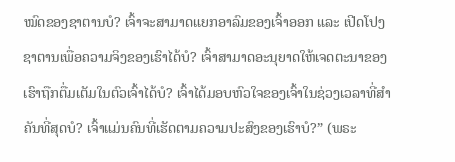ໝົດຂອງຊາຕານບໍ? ເຈົ້າຈະສາມາດແຍກອາລົມຂອງເຈົ້າອອກ ແລະ ເປີດໂປງຊາຕານເພື່ອຄວາມຈິງຂອງເຮົາໄດ້ບໍ? ເຈົ້າສາມາດອະນຸຍາດໃຫ້ເຈດຕະນາຂອງເຮົາຖືກຕື່ມເຕັມໃນຕົວເຈົ້າໄດ້ບໍ? ເຈົ້າໄດ້ມອບຫົວໃຈຂອງເຈົ້າໃນຊ່ວງເວລາທີ່ສຳຄັນທີ່ສຸດບໍ? ເຈົ້າແມ່ນຄົນທີ່ເຮັດຕາມຄວາມປະສົງຂອງເຮົາບໍ?” (ພຣະ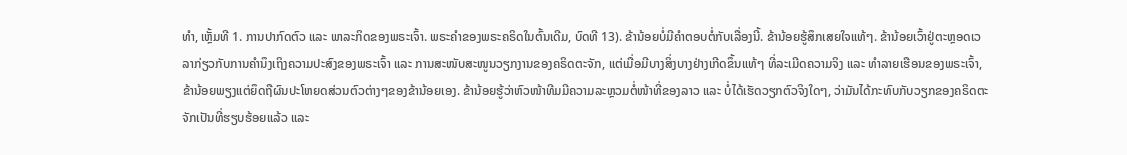ທຳ, ເຫຼັ້ມທີ 1. ການປາກົດຕົວ ແລະ ພາລະກິດຂອງພຣະເຈົ້າ. ພຣະຄຳຂອງພຣະຄຣິດໃນຕົ້ນເດີມ, ບົດທີ 13). ຂ້ານ້ອຍບໍ່ມີຄໍາຕອບຕໍ່ກັບເລື່ອງນີ້. ຂ້ານ້ອຍຮູ້ສຶກເສຍໃຈແທ້ໆ. ຂ້ານ້ອຍເວົ້າຢູ່ຕະຫຼອດເວລາກ່ຽວກັບການຄໍານຶງເຖິງຄວາມປະສົງຂອງພຣະເຈົ້າ ແລະ ການສະໜັບສະໜູນວຽກງານຂອງຄຣິດຕະຈັກ, ແຕ່ເມື່ອມີບາງສິ່ງບາງຢ່າງເກີດຂຶ້ນແທ້ໆ ທີ່ລະເມີດຄວາມຈິງ ແລະ ທໍາລາຍເຮືອນຂອງພຣະເຈົ້າ, ຂ້ານ້ອຍພຽງແຕ່ຍຶດຖືຜົນປະໂຫຍດສ່ວນຕົວຕ່າງໆຂອງຂ້ານ້ອຍເອງ. ຂ້ານ້ອຍຮູ້ວ່າຫົວໜ້າທີມມີຄວາມລະຫຼວມຕໍ່ໜ້າທີ່ຂອງລາວ ແລະ ບໍ່ໄດ້ເຮັດວຽກຕົວຈິງໃດໆ, ວ່າມັນໄດ້ກະທົບກັບວຽກຂອງຄຣິດຕະຈັກເປັນທີ່ຮຽບຮ້ອຍແລ້ວ ແລະ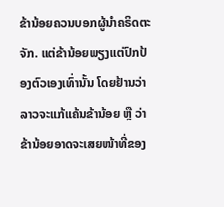ຂ້ານ້ອຍຄວນບອກຜູ້ນໍາຄຣິດຕະຈັກ. ແຕ່ຂ້ານ້ອຍພຽງແຕ່ປົກປ້ອງຕົວເອງເທົ່ານັ້ນ ໂດຍຢ້ານວ່າລາວຈະແກ້ແຄ້ນຂ້ານ້ອຍ ຫຼື ວ່າຂ້ານ້ອຍອາດຈະເສຍໜ້າທີ່ຂອງ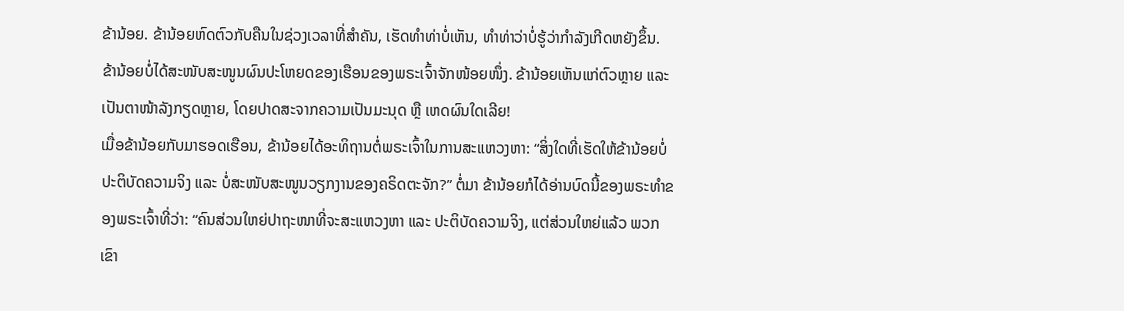ຂ້ານ້ອຍ. ຂ້ານ້ອຍຫົດຕົວກັບຄືນໃນຊ່ວງເວລາທີ່ສຳຄັນ, ເຮັດທໍາທ່າບໍ່ເຫັນ, ທຳທ່າວ່າບໍ່ຮູ້ວ່າກຳລັງເກີດຫຍັງຂຶ້ນ. ຂ້ານ້ອຍບໍ່ໄດ້ສະໜັບສະໜູນຜົນປະໂຫຍດຂອງເຮືອນຂອງພຣະເຈົ້າຈັກໜ້ອຍໜຶ່ງ. ຂ້ານ້ອຍເຫັນແກ່ຕົວຫຼາຍ ແລະ ເປັນຕາໜ້າລັງກຽດຫຼາຍ, ໂດຍປາດສະຈາກຄວາມເປັນມະນຸດ ຫຼື ເຫດຜົນໃດເລີຍ!
ເມື່ອຂ້ານ້ອຍກັບມາຮອດເຮືອນ, ຂ້ານ້ອຍໄດ້ອະທິຖານຕໍ່ພຣະເຈົ້າໃນການສະແຫວງຫາ: “ສິ່ງໃດທີ່ເຮັດໃຫ້ຂ້ານ້ອຍບໍ່ປະຕິບັດຄວາມຈິງ ແລະ ບໍ່ສະໜັບສະໜູນວຽກງານຂອງຄຣິດຕະຈັກ?” ຕໍ່ມາ ຂ້ານ້ອຍກໍໄດ້ອ່ານບົດນີ້ຂອງພຣະທໍາຂອງພຣະເຈົ້າທີ່ວ່າ: “ຄົນສ່ວນໃຫຍ່ປາຖະໜາທີ່ຈະສະແຫວງຫາ ແລະ ປະຕິບັດຄວາມຈິງ, ແຕ່ສ່ວນໃຫຍ່ແລ້ວ ພວກເຂົາ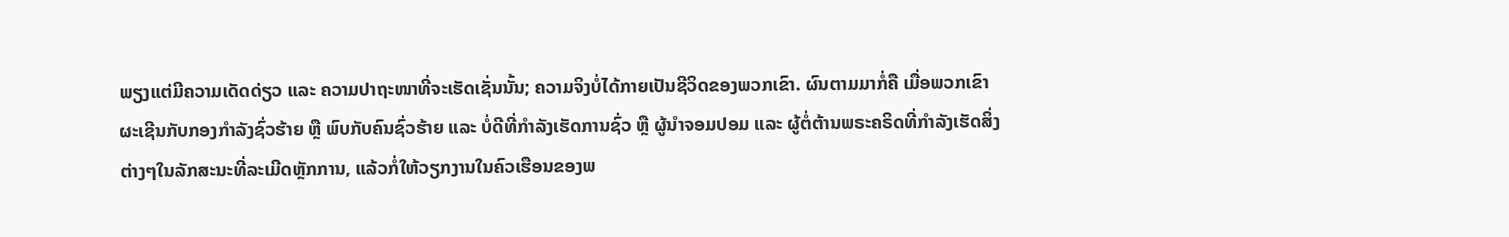ພຽງແຕ່ມີຄວາມເດັດດ່ຽວ ແລະ ຄວາມປາຖະໜາທີ່ຈະເຮັດເຊັ່ນນັ້ນ; ຄວາມຈິງບໍ່ໄດ້ກາຍເປັນຊີວິດຂອງພວກເຂົາ. ຜົນຕາມມາກໍ່ຄື ເມື່ອພວກເຂົາຜະເຊີນກັບກອງກຳລັງຊົ່ວຮ້າຍ ຫຼື ພົບກັບຄົນຊົ່ວຮ້າຍ ແລະ ບໍ່ດີທີ່ກຳລັງເຮັດການຊົ່ວ ຫຼື ຜູ້ນໍາຈອມປອມ ແລະ ຜູ້ຕໍ່ຕ້ານພຣະຄຣິດທີ່ກຳລັງເຮັດສິ່ງຕ່າງໆໃນລັກສະນະທີ່ລະເມີດຫຼັກການ, ແລ້ວກໍ່ໃຫ້ວຽກງານໃນຄົວເຮືອນຂອງພ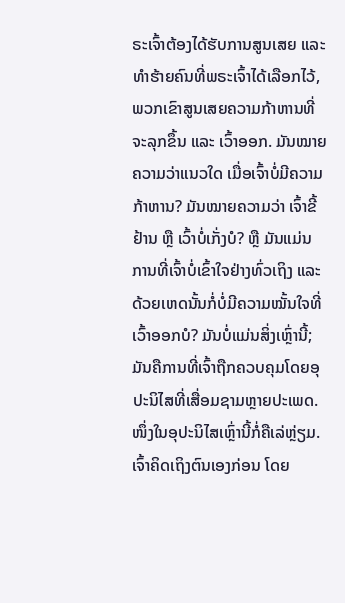ຣະເຈົ້າຕ້ອງໄດ້ຮັບການສູນເສຍ ແລະ ທຳຮ້າຍຄົນທີ່ພຣະເຈົ້າໄດ້ເລືອກໄວ້, ພວກເຂົາສູນເສຍຄວາມກ້າຫານທີ່ຈະລຸກຂຶ້ນ ແລະ ເວົ້າອອກ. ມັນໝາຍຄວາມວ່າແນວໃດ ເມື່ອເຈົ້າບໍ່ມີຄວາມກ້າຫານ? ມັນໝາຍຄວາມວ່າ ເຈົ້າຂີ້ຢ້ານ ຫຼື ເວົ້າບໍ່ເກັ່ງບໍ? ຫຼື ມັນແມ່ນການທີ່ເຈົ້າບໍ່ເຂົ້າໃຈຢ່າງທົ່ວເຖິງ ແລະ ດ້ວຍເຫດນັ້ນກໍ່ບໍ່ມີຄວາມໝັ້ນໃຈທີ່ເວົ້າອອກບໍ? ມັນບໍ່ແມ່ນສິ່ງເຫຼົ່ານີ້; ມັນຄືການທີ່ເຈົ້າຖືກຄວບຄຸມໂດຍອຸປະນິໄສທີ່ເສື່ອມຊາມຫຼາຍປະເພດ. ໜຶ່ງໃນອຸປະນິໄສເຫຼົ່ານີ້ກໍ່ຄືເລ່ຫຼ່ຽມ. ເຈົ້າຄິດເຖິງຕົນເອງກ່ອນ ໂດຍ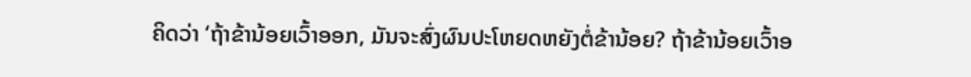ຄິດວ່າ ‘ຖ້າຂ້ານ້ອຍເວົ້າອອກ, ມັນຈະສົ່ງຜົນປະໂຫຍດຫຍັງຕໍ່ຂ້ານ້ອຍ? ຖ້າຂ້ານ້ອຍເວົ້າອ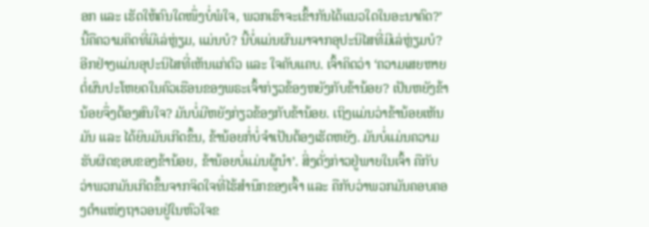ອກ ແລະ ເຮັດໃຫ້ຄົນໃດໜຶ່ງບໍ່ພໍໃຈ, ພວກເຮົາຈະເຂົ້າກັນໄດ້ແນວໃດໃນອະນາຄົດ?’ ນີ້ຄືຄວາມຄິດທີ່ມີເລ່ຫຼ່ຽມ, ແມ່ນບໍ? ນີ້ບໍ່ແມ່ນຜົນມາຈາກອຸປະນິໄສທີ່ມີເລ່ຫຼ່ຽມບໍ? ອີກຢ່າງແມ່ນອຸປະນິໄສທີ່ເຫັນແກ່ຕົວ ແລະ ໃຈຄັບແຄບ. ເຈົ້າຄິດວ່າ ‘ຄວາມເສຍຫາຍຕໍ່ຜົນປະໂຫຍດໃນຄົວເຮືອນຂອງພຣະເຈົ້າກ່ຽວຂ້ອງຫຍັງກັບຂ້ານ້ອຍ? ເປັນຫຍັງຂ້ານ້ອຍຈຶ່ງຕ້ອງສົນໃຈ? ມັນບໍ່ມີຫຍັງກ່ຽວຂ້ອງກັບຂ້ານ້ອຍ. ເຖິງແມ່ນວ່າຂ້ານ້ອຍເຫັນມັນ ແລະ ໄດ້ຍິນມັນເກີດຂຶ້ນ, ຂ້ານ້ອຍກໍ່ບໍ່ຈຳເປັນຕ້ອງເຮັດຫຍັງ. ມັນບໍ່ແມ່ນຄວາມຮັບຜິດຊອບຂອງຂ້ານ້ອຍ, ຂ້ານ້ອຍບໍ່ແມ່ນຜູ້ນໍາ’. ສິ່ງດັ່ງກ່າວຢູ່ພາຍໃນເຈົ້າ ຄືກັບວ່າພວກມັນເກີດຂຶ້ນຈາກຈິດໃຈທີ່ໄຮ້ສຳນຶກຂອງເຈົ້າ ແລະ ຄືກັບວ່າພວກມັນຄອບຄອງຕໍາແໜ່ງຖາວອນຢູ່ໃນຫົວໃຈຂ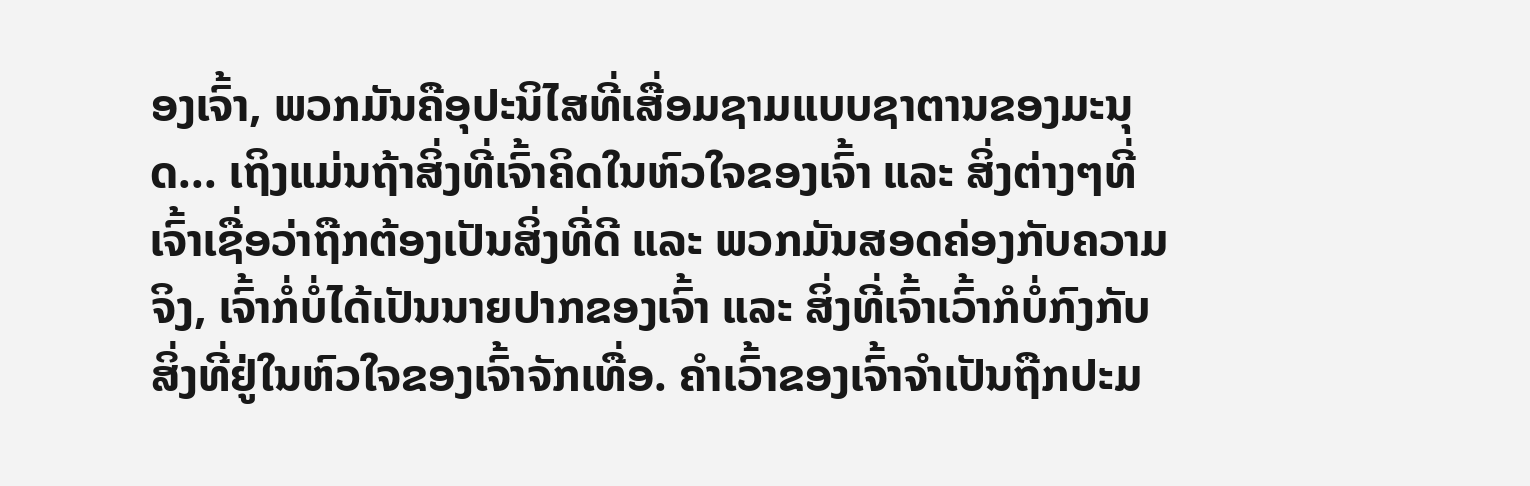ອງເຈົ້າ, ພວກມັນຄືອຸປະນິໄສທີ່ເສື່ອມຊາມແບບຊາຕານຂອງມະນຸດ... ເຖິງແມ່ນຖ້າສິ່ງທີ່ເຈົ້າຄິດໃນຫົວໃຈຂອງເຈົ້າ ແລະ ສິ່ງຕ່າງໆທີ່ເຈົ້າເຊື່ອວ່າຖືກຕ້ອງເປັນສິ່ງທີ່ດີ ແລະ ພວກມັນສອດຄ່ອງກັບຄວາມຈິງ, ເຈົ້າກໍ່ບໍ່ໄດ້ເປັນນາຍປາກຂອງເຈົ້າ ແລະ ສິ່ງທີ່ເຈົ້າເວົ້າກໍບໍ່ກົງກັບສິ່ງທີ່ຢູ່ໃນຫົວໃຈຂອງເຈົ້າຈັກເທື່ອ. ຄໍາເວົ້າຂອງເຈົ້າຈຳເປັນຖືກປະມ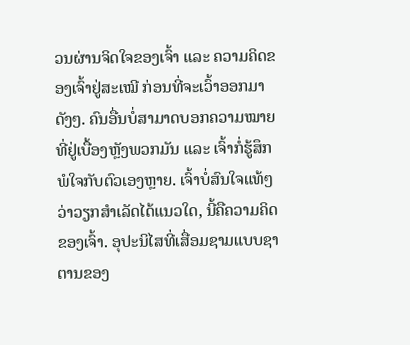ວນຜ່ານຈິດໃຈຂອງເຈົ້າ ແລະ ຄວາມຄິດຂອງເຈົ້າຢູ່ສະເໝີ ກ່ອນທີ່ຈະເວົ້າອອກມາດັງໆ. ຄົນອື່ນບໍ່ສາມາດບອກຄວາມໝາຍທີ່ຢູ່ເບື້ອງຫຼັງພວກມັນ ແລະ ເຈົ້າກໍ່ຮູ້ສຶກພໍໃຈກັບຕົວເອງຫຼາຍ. ເຈົ້າບໍ່ສົນໃຈແທ້ໆວ່າວຽກສຳເລັດໄດ້ແນວໃດ, ນີ້ຄືຄວາມຄິດຂອງເຈົ້າ. ອຸປະນິໄສທີ່ເສື່ອມຊາມແບບຊາຕານຂອງ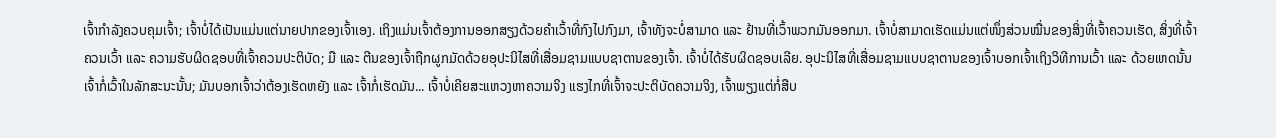ເຈົ້າກຳລັງຄວບຄຸມເຈົ້າ; ເຈົ້າບໍ່ໄດ້ເປັນແມ່ນແຕ່ນາຍປາກຂອງເຈົ້າເອງ. ເຖິງແມ່ນເຈົ້າຕ້ອງການອອກສຽງດ້ວຍຄຳເວົ້າທີ່ກົງໄປກົງມາ, ເຈົ້າທັງຈະບໍ່ສາມາດ ແລະ ຢ້ານທີ່ເວົ້າພວກມັນອອກມາ. ເຈົ້າບໍ່ສາມາດເຮັດແມ່ນແຕ່ໜຶ່ງສ່ວນໝື່ນຂອງສິ່ງທີ່ເຈົ້າຄວນເຮັດ, ສິ່ງທີ່ເຈົ້າຄວນເວົ້າ ແລະ ຄວາມຮັບຜິດຊອບທີ່ເຈົ້າຄວນປະຕິບັດ; ມື ແລະ ຕີນຂອງເຈົ້າຖືກຜູກມັດດ້ວຍອຸປະນິໄສທີ່ເສື່ອມຊາມແບບຊາຕານຂອງເຈົ້າ. ເຈົ້າບໍ່ໄດ້ຮັບຜິດຊອບເລີຍ. ອຸປະນິໄສທີ່ເສື່ອມຊາມແບບຊາຕານຂອງເຈົ້າບອກເຈົ້າເຖິງວິທີການເວົ້າ ແລະ ດ້ວຍເຫດນັ້ນ ເຈົ້າກໍ່ເວົ້າໃນລັກສະນະນັ້ນ; ມັນບອກເຈົ້າວ່າຕ້ອງເຮັດຫຍັງ ແລະ ເຈົ້າກໍ່ເຮັດມັນ... ເຈົ້າບໍ່ເຄີຍສະແຫວງຫາຄວາມຈິງ ແຮງໄກທີ່ເຈົ້າຈະປະຕິບັດຄວາມຈິງ, ເຈົ້າພຽງແຕ່ກໍ່ສືບ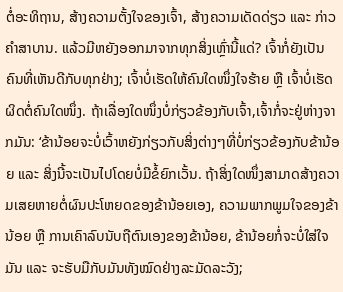ຕໍ່ອະທິຖານ, ສ້າງຄວາມຕັ້ງໃຈຂອງເຈົ້າ, ສ້າງຄວາມເດັດດ່ຽວ ແລະ ກ່າວຄຳສາບານ. ແລ້ວມີຫຍັງອອກມາຈາກທຸກສິ່ງເຫຼົ່ານີ້ແດ່? ເຈົ້າກໍ່ຍັງເປັນຄົນທີ່ເຫັນດີກັບທຸກຢ່າງ; ເຈົ້າບໍ່ເຮັດໃຫ້ຄົນໃດໜຶ່ງໃຈຮ້າຍ ຫຼື ເຈົ້າບໍ່ເຮັດຜິດຕໍ່ຄົນໃດໜຶ່ງ. ຖ້າເລື່ອງໃດໜຶ່ງບໍ່ກ່ຽວຂ້ອງກັບເຈົ້າ,ເຈົ້າກໍ່ຈະຢູ່ຫ່າງຈາກມັນ: ‘ຂ້ານ້ອຍຈະບໍ່ເວົ້າຫຍັງກ່ຽວກັບສິ່ງຕ່າງໆທີ່ບໍ່ກ່ຽວຂ້ອງກັບຂ້ານ້ອຍ ແລະ ສິ່ງນີ້ຈະເປັນໄປໂດຍບໍ່ມີຂໍ້ຍົກເວັ້ນ. ຖ້າສິ່ງໃດໜຶ່ງສາມາດສ້າງຄວາມເສຍຫາຍຕໍ່ຜົນປະໂຫຍດຂອງຂ້ານ້ອຍເອງ, ຄວາມພາກພູມໃຈຂອງຂ້ານ້ອຍ ຫຼື ການເຄົາລົບນັບຖືຕົນເອງຂອງຂ້ານ້ອຍ, ຂ້ານ້ອຍກໍ່ຈະບໍ່ໃສ່ໃຈມັນ ແລະ ຈະຮັບມືກັບມັນທັງໝົດຢ່າງລະມັດລະວັງ;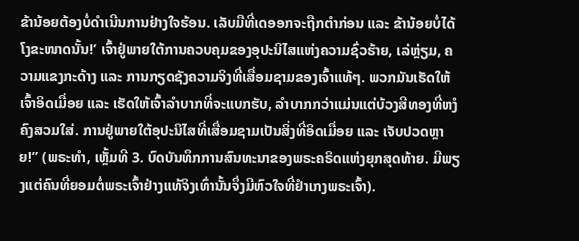ຂ້ານ້ອຍຕ້ອງບໍ່ດຳເນີນການຢ່າງໃຈຮ້ອນ. ເລັບມືທີ່ເດອອກຈະຖືກຕໍາກ່ອນ ແລະ ຂ້ານ້ອຍບໍ່ໄດ້ໂງຂະໜາດນັ້ນ!’ ເຈົ້າຢູ່ພາຍໃຕ້ການຄວບຄຸມຂອງອຸປະນິໄສແຫ່ງຄວາມຊົ່ວຮ້າຍ, ເລ່ຫຼ່ຽມ, ຄວາມແຂງກະດ້າງ ແລະ ການກຽດຊັງຄວາມຈິງທີ່ເສື່ອມຊາມຂອງເຈົ້າແທ້ໆ. ພວກມັນເຮັດໃຫ້ເຈົ້າອິດເມື່ອຍ ແລະ ເຮັດໃຫ້ເຈົ້າລຳບາກທີ່ຈະແບກຮັບ, ລຳບາກກວ່າແມ່ນແຕ່ບ້ວງສີທອງທີ່ຫງໍຄົງສວມໃສ່. ການຢູ່ພາຍໃຕ້ອຸປະນິໄສທີ່ເສື່ອມຊາມເປັນສິ່ງທີ່ອິດເມື່ອຍ ແລະ ເຈັບປວດຫຼາຍ!” (ພຣະທຳ, ເຫຼັ້ມທີ 3. ບົດບັນທຶກການສົນທະນາຂອງພຣະຄຣິດແຫ່ງຍຸກສຸດທ້າຍ. ມີພຽງແຕ່ຄົນທີ່ຍອມຕໍ່ພຣະເຈົ້າຢ່າງແທ້ຈິງເທົ່ານັ້ນຈຶ່ງມີຫົວໃຈທີ່ຢຳເກງພຣະເຈົ້າ).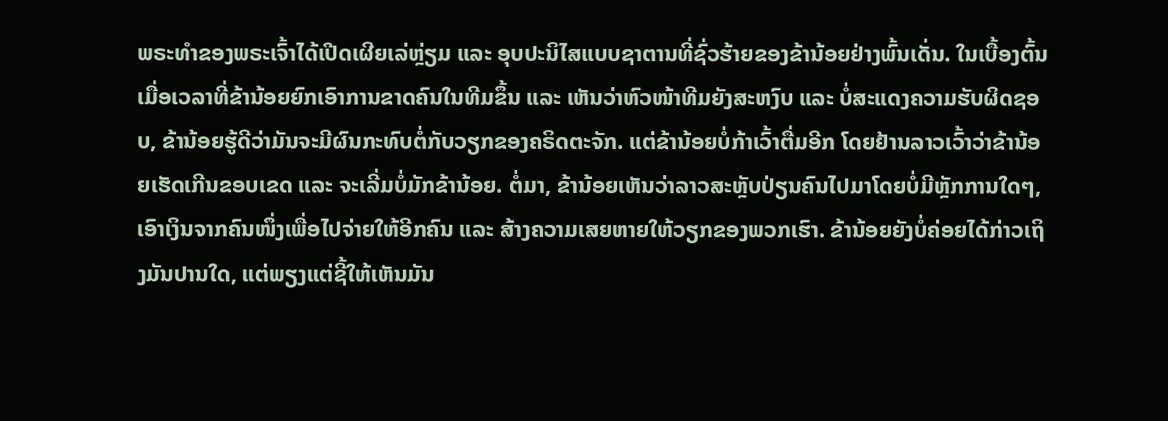ພຣະທໍາຂອງພຣະເຈົ້າໄດ້ເປີດເຜີຍເລ່ຫຼ່ຽມ ແລະ ອຸບປະນິໄສແບບຊາຕານທີ່ຊົ່ວຮ້າຍຂອງຂ້ານ້ອຍຢ່າງພົ້ນເດັ່ນ. ໃນເບື້ອງຕົ້ນ ເມື່ອເວລາທີ່ຂ້ານ້ອຍຍົກເອົາການຂາດຄົນໃນທີມຂຶ້ນ ແລະ ເຫັນວ່າຫົວໜ້າທີມຍັງສະຫງົບ ແລະ ບໍ່ສະແດງຄວາມຮັບຜິດຊອບ, ຂ້ານ້ອຍຮູ້ດີວ່າມັນຈະມີຜົນກະທົບຕໍ່ກັບວຽກຂອງຄຣິດຕະຈັກ. ແຕ່ຂ້ານ້ອຍບໍ່ກ້າເວົ້າຕື່ມອີກ ໂດຍຢ້ານລາວເວົ້າວ່າຂ້ານ້ອຍເຮັດເກີນຂອບເຂດ ແລະ ຈະເລີ່ມບໍ່ມັກຂ້ານ້ອຍ. ຕໍ່ມາ, ຂ້ານ້ອຍເຫັນວ່າລາວສະຫຼັບປ່ຽນຄົນໄປມາໂດຍບໍ່ມີຫຼັກການໃດໆ, ເອົາເງິນຈາກຄົນໜຶ່ງເພື່ອໄປຈ່າຍໃຫ້ອີກຄົນ ແລະ ສ້າງຄວາມເສຍຫາຍໃຫ້ວຽກຂອງພວກເຮົາ. ຂ້ານ້ອຍຍັງບໍ່ຄ່ອຍໄດ້ກ່າວເຖິງມັນປານໃດ, ແຕ່ພຽງແຕ່ຊີ້ໃຫ້ເຫັນມັນ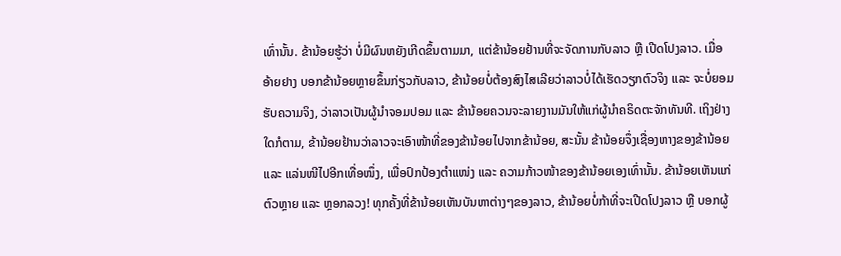ເທົ່ານັ້ນ. ຂ້ານ້ອຍຮູ້ວ່າ ບໍ່ມີຜົນຫຍັງເກີດຂຶ້ນຕາມມາ, ແຕ່ຂ້ານ້ອຍຢ້ານທີ່ຈະຈັດການກັບລາວ ຫຼື ເປີດໂປງລາວ. ເມື່ອ ອ້າຍຢາງ ບອກຂ້ານ້ອຍຫຼາຍຂຶ້ນກ່ຽວກັບລາວ, ຂ້ານ້ອຍບໍ່ຕ້ອງສົງໄສເລີຍວ່າລາວບໍ່ໄດ້ເຮັດວຽກຕົວຈິງ ແລະ ຈະບໍ່ຍອມຮັບຄວາມຈິງ, ວ່າລາວເປັນຜູ້ນໍາຈອມປອມ ແລະ ຂ້ານ້ອຍຄວນຈະລາຍງານມັນໃຫ້ແກ່ຜູ້ນໍາຄຣິດຕະຈັກທັນທີ. ເຖິງຢ່າງໃດກໍຕາມ, ຂ້ານ້ອຍຢ້ານວ່າລາວຈະເອົາໜ້າທີ່ຂອງຂ້ານ້ອຍໄປຈາກຂ້ານ້ອຍ, ສະນັ້ນ ຂ້ານ້ອຍຈຶ່ງເຊື່ອງຫາງຂອງຂ້ານ້ອຍ ແລະ ແລ່ນໜີໄປອີກເທື່ອໜຶ່ງ, ເພື່ອປົກປ້ອງຕໍາແໜ່ງ ແລະ ຄວາມກ້າວໜ້າຂອງຂ້ານ້ອຍເອງເທົ່ານັ້ນ. ຂ້ານ້ອຍເຫັນແກ່ຕົວຫຼາຍ ແລະ ຫຼອກລວງ! ທຸກຄັ້ງທີ່ຂ້ານ້ອຍເຫັນບັນຫາຕ່າງໆຂອງລາວ, ຂ້ານ້ອຍບໍ່ກ້າທີ່ຈະເປີດໂປງລາວ ຫຼື ບອກຜູ້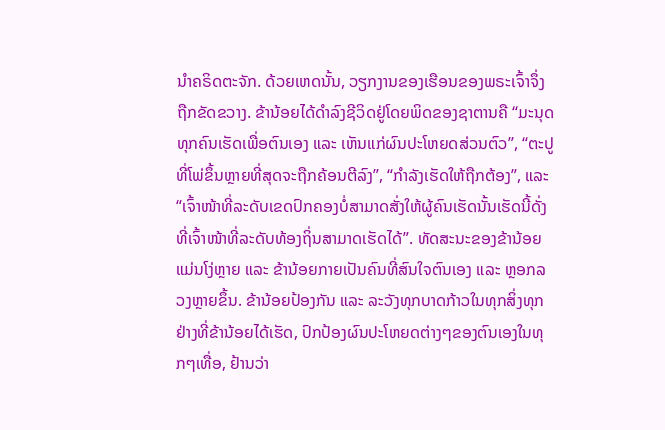ນໍາຄຣິດຕະຈັກ. ດ້ວຍເຫດນັ້ນ, ວຽກງານຂອງເຮືອນຂອງພຣະເຈົ້າຈຶ່ງຖືກຂັດຂວາງ. ຂ້ານ້ອຍໄດ້ດຳລົງຊີວິດຢູ່ໂດຍພິດຂອງຊາຕານຄື “ມະນຸດທຸກຄົນເຮັດເພື່ອຕົນເອງ ແລະ ເຫັນແກ່ຜົນປະໂຫຍດສ່ວນຕົວ”, “ຕະປູທີ່ໂພ່ຂຶ້ນຫຼາຍທີ່ສຸດຈະຖືກຄ້ອນຕີລົງ”, “ກຳລັງເຮັດໃຫ້ຖືກຕ້ອງ”, ແລະ “ເຈົ້າໜ້າທີ່ລະດັບເຂດປົກຄອງບໍ່ສາມາດສັ່ງໃຫ້ຜູ້ຄົນເຮັດນັ້ນເຮັດນີ້ດັ່ງທີ່ເຈົ້າໜ້າທີ່ລະດັບທ້ອງຖິ່ນສາມາດເຮັດໄດ້”. ທັດສະນະຂອງຂ້ານ້ອຍແມ່ນໂງ່ຫຼາຍ ແລະ ຂ້ານ້ອຍກາຍເປັນຄົນທີ່ສົນໃຈຕົນເອງ ແລະ ຫຼອກລວງຫຼາຍຂຶ້ນ. ຂ້ານ້ອຍປ້ອງກັນ ແລະ ລະວັງທຸກບາດກ້າວໃນທຸກສິ່ງທຸກຢ່າງທີ່ຂ້ານ້ອຍໄດ້ເຮັດ, ປົກປ້ອງຜົນປະໂຫຍດຕ່າງໆຂອງຕົນເອງໃນທຸກໆເທື່ອ, ຢ້ານວ່າ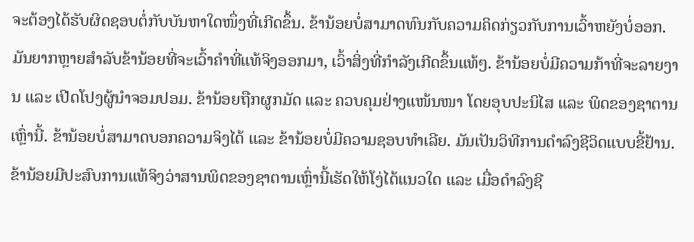ຈະຕ້ອງໄດ້ຮັບຜິດຊອບຕໍ່ກັບບັນຫາໃດໜຶ່ງທີ່ເກີດຂຶ້ນ. ຂ້ານ້ອຍບໍ່ສາມາດທົນກັບຄວາມຄິດກ່ຽວກັບການເວົ້າຫຍັງບໍ່ອອກ. ມັນຍາກຫຼາຍສໍາລັບຂ້ານ້ອຍທີ່ຈະເວົ້າຄໍາທີ່ແທ້ຈິງອອກມາ, ເວົ້າສິ່ງທີ່ກໍາລັງເກີດຂຶ້ນແທ້ໆ. ຂ້ານ້ອຍບໍ່ມີຄວາມກ້າທີ່ຈະລາຍງານ ແລະ ເປີດໂປງຜູ້ນຳຈອມປອມ. ຂ້ານ້ອຍຖືກຜູກມັດ ແລະ ຄວບຄຸມຢ່າງແໜ້ນໜາ ໂດຍອຸບປະນິໄສ ແລະ ພິດຂອງຊາຕານເຫຼົ່ານີ້. ຂ້ານ້ອຍບໍ່ສາມາດບອກຄວາມຈິງໄດ້ ແລະ ຂ້ານ້ອຍບໍ່ມີຄວາມຊອບທໍາເລີຍ. ມັນເປັນວິທີການດໍາລົງຊີວິດແບບຂີ້ຢ້ານ. ຂ້ານ້ອຍມີປະສົບການແທ້ຈິງວ່າສານພິດຂອງຊາຕານເຫຼົ່ານີ້ເຮັດໃຫ້ໂງ່ໄດ້ແນວໃດ ແລະ ເມື່ອດໍາລົງຊີ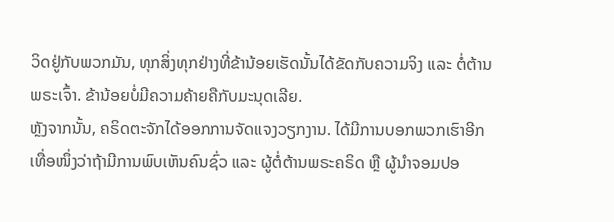ວິດຢູ່ກັບພວກມັນ, ທຸກສິ່ງທຸກຢ່າງທີ່ຂ້ານ້ອຍເຮັດນັ້ນໄດ້ຂັດກັບຄວາມຈິງ ແລະ ຕໍ່ຕ້ານພຣະເຈົ້າ. ຂ້ານ້ອຍບໍ່ມີຄວາມຄ້າຍຄືກັບມະນຸດເລີຍ.
ຫຼັງຈາກນັ້ນ, ຄຣິດຕະຈັກໄດ້ອອກການຈັດແຈງວຽກງານ. ໄດ້ມີການບອກພວກເຮົາອີກເທື່ອໜຶ່ງວ່າຖ້າມີການພົບເຫັນຄົນຊົ່ວ ແລະ ຜູ້ຕໍ່ຕ້ານພຣະຄຣິດ ຫຼື ຜູ້ນໍາຈອມປອ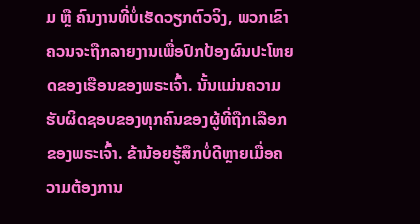ມ ຫຼື ຄົນງານທີ່ບໍ່ເຮັດວຽກຕົວຈິງ, ພວກເຂົາຄວນຈະຖືກລາຍງານເພື່ອປົກປ້ອງຜົນປະໂຫຍດຂອງເຮືອນຂອງພຣະເຈົ້າ. ນັ້ນແມ່ນຄວາມຮັບຜິດຊອບຂອງທຸກຄົນຂອງຜູ້ທີ່ຖືກເລືອກຂອງພຣະເຈົ້າ. ຂ້ານ້ອຍຮູ້ສຶກບໍ່ດີຫຼາຍເມື່ອຄວາມຕ້ອງການ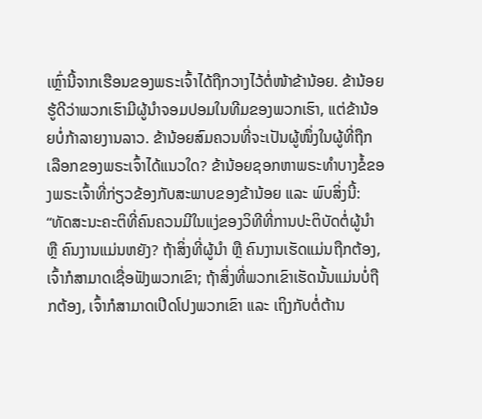ເຫຼົ່ານີ້ຈາກເຮືອນຂອງພຣະເຈົ້າໄດ້ຖືກວາງໄວ້ຕໍ່ໜ້າຂ້ານ້ອຍ. ຂ້ານ້ອຍຮູ້ດີວ່າພວກເຮົາມີຜູ້ນໍາຈອມປອມໃນທີມຂອງພວກເຮົາ, ແຕ່ຂ້ານ້ອຍບໍ່ກ້າລາຍງານລາວ. ຂ້ານ້ອຍສົມຄວນທີ່ຈະເປັນຜູ້ໜຶ່ງໃນຜູ້ທີ່ຖືກເລືອກຂອງພຣະເຈົ້າໄດ້ແນວໃດ? ຂ້ານ້ອຍຊອກຫາພຣະທໍາບາງຂໍ້ຂອງພຣະເຈົ້າທີ່ກ່ຽວຂ້ອງກັບສະພາບຂອງຂ້ານ້ອຍ ແລະ ພົບສິ່ງນີ້: “ທັດສະນະຄະຕິທີ່ຄົນຄວນມີໃນແງ່ຂອງວິທີທີ່ການປະຕິບັດຕໍ່ຜູ້ນຳ ຫຼື ຄົນງານແມ່ນຫຍັງ? ຖ້າສິ່ງທີ່ຜູ້ນໍາ ຫຼື ຄົນງານເຮັດແມ່ນຖືກຕ້ອງ, ເຈົ້າກໍສາມາດເຊື່ອຟັງພວກເຂົາ; ຖ້າສິ່ງທີ່ພວກເຂົາເຮັດນັ້ນແມ່ນບໍ່ຖືກຕ້ອງ, ເຈົ້າກໍສາມາດເປີດໂປງພວກເຂົາ ແລະ ເຖິງກັບຕໍ່ຕ້ານ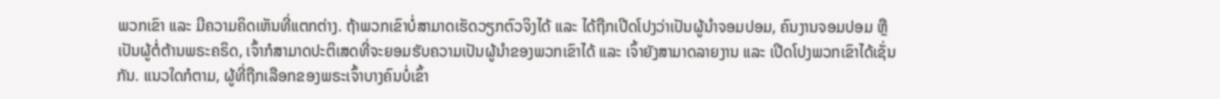ພວກເຂົາ ແລະ ມີຄວາມຄິດເຫັນທີ່ແຕກຕ່າງ. ຖ້າພວກເຂົາບໍ່ສາມາດເຮັດວຽກຕົວຈິງໄດ້ ແລະ ໄດ້ຖືກເປີດໂປງວ່າເປັນຜູ້ນໍາຈອມປອມ, ຄົນງານຈອມປອມ ຫຼື ເປັນຜູ້ຕໍ່ຕ້ານພຣະຄຣິດ, ເຈົ້າກໍສາມາດປະຕິເສດທີ່ຈະຍອມຮັບຄວາມເປັນຜູ້ນໍາຂອງພວກເຂົາໄດ້ ແລະ ເຈົ້າຍັງສາມາດລາຍງານ ແລະ ເປີດໂປງພວກເຂົາໄດ້ເຊັ່ນກັນ. ແນວໃດກໍຕາມ, ຜູ້ທີ່ຖືກເລືອກຂອງພຣະເຈົ້າບາງຄົນບໍ່ເຂົ້າ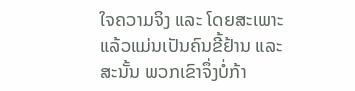ໃຈຄວາມຈິງ ແລະ ໂດຍສະເພາະແລ້ວແມ່ນເປັນຄົນຂີ້ຢ້ານ ແລະ ສະນັ້ນ ພວກເຂົາຈຶ່ງບໍ່ກ້າ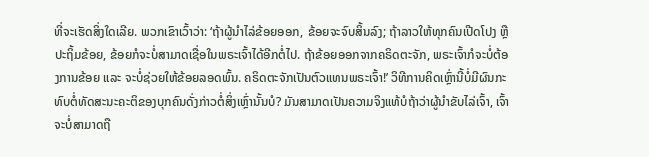ທີ່ຈະເຮັດສິ່ງໃດເລີຍ. ພວກເຂົາເວົ້າວ່າ: ‘ຖ້າຜູ້ນໍາໄລ່ຂ້ອຍອອກ, ຂ້ອຍຈະຈົບສິ້ນລົງ; ຖ້າລາວໃຫ້ທຸກຄົນເປີດໂປງ ຫຼື ປະຖິ້ມຂ້ອຍ, ຂ້ອຍກໍຈະບໍ່ສາມາດເຊື່ອໃນພຣະເຈົ້າໄດ້ອີກຕໍ່ໄປ. ຖ້າຂ້ອຍອອກຈາກຄຣິດຕະຈັກ, ພຣະເຈົ້າກໍຈະບໍ່ຕ້ອງການຂ້ອຍ ແລະ ຈະບໍ່ຊ່ວຍໃຫ້ຂ້ອຍລອດພົ້ນ. ຄຣິດຕະຈັກເປັນຕົວແທນພຣະເຈົ້າ!’ ວິທີການຄິດເຫຼົ່ານີ້ບໍ່ມີຜົນກະທົບຕໍ່ທັດສະນະຄະຕິຂອງບຸກຄົນດັ່ງກ່າວຕໍ່ສິ່ງເຫຼົ່ານັ້ນບໍ? ມັນສາມາດເປັນຄວາມຈິງແທ້ບໍຖ້າວ່າຜູ້ນໍາຂັບໄລ່ເຈົ້າ, ເຈົ້າຈະບໍ່ສາມາດຖື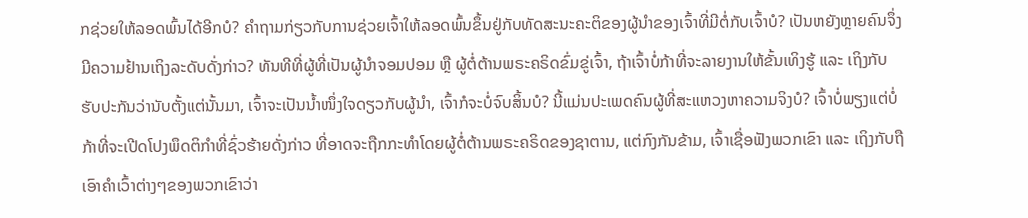ກຊ່ວຍໃຫ້ລອດພົ້ນໄດ້ອີກບໍ? ຄຳຖາມກ່ຽວກັບການຊ່ວຍເຈົ້າໃຫ້ລອດພົ້ນຂຶ້ນຢູ່ກັບທັດສະນະຄະຕິຂອງຜູ້ນຳຂອງເຈົ້າທີ່ມີຕໍ່ກັບເຈົ້າບໍ? ເປັນຫຍັງຫຼາຍຄົນຈຶ່ງມີຄວາມຢ້ານເຖິງລະດັບດັ່ງກ່າວ? ທັນທີທີ່ຜູ້ທີ່ເປັນຜູ້ນໍາຈອມປອມ ຫຼື ຜູ້ຕໍ່ຕ້ານພຣະຄຣິດຂົ່ມຂູ່ເຈົ້າ, ຖ້າເຈົ້າບໍ່ກ້າທີ່ຈະລາຍງານໃຫ້ຂັ້ນເທິງຮູ້ ແລະ ເຖິງກັບຮັບປະກັນວ່ານັບຕັ້ງແຕ່ນັ້ນມາ, ເຈົ້າຈະເປັນນໍ້າໜຶ່ງໃຈດຽວກັບຜູ້ນໍາ, ເຈົ້າກໍຈະບໍ່ຈົບສິ້ນບໍ? ນີ້ແມ່ນປະເພດຄົນຜູ້ທີ່ສະແຫວງຫາຄວາມຈິງບໍ? ເຈົ້າບໍ່ພຽງແຕ່ບໍ່ກ້າທີ່ຈະເປີດໂປງພຶດຕິກໍາທີ່ຊົ່ວຮ້າຍດັ່ງກ່າວ ທີ່ອາດຈະຖືກກະທໍາໂດຍຜູ້ຕໍ່ຕ້ານພຣະຄຣິດຂອງຊາຕານ, ແຕ່ກົງກັນຂ້າມ, ເຈົ້າເຊື່ອຟັງພວກເຂົາ ແລະ ເຖິງກັບຖືເອົາຄໍາເວົ້າຕ່າງໆຂອງພວກເຂົາວ່າ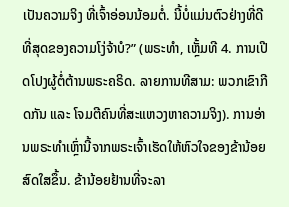ເປັນຄວາມຈິງ ທີ່ເຈົ້າອ່ອນນ້ອມຕໍ່. ນີ້ບໍ່ແມ່ນຕົວຢ່າງທີ່ດີທີ່ສຸດຂອງຄວາມໂງ່ຈ້າບໍ?” (ພຣະທຳ, ເຫຼັ້ມທີ 4. ການເປີດໂປງຜູ້ຕໍ່ຕ້ານພຣະຄຣິດ. ລາຍການທີສາມ: ພວກເຂົາກີດກັນ ແລະ ໂຈມຕີຄົນທີ່ສະແຫວງຫາຄວາມຈິງ). ການອ່ານພຣະທໍາເຫຼົ່ານີ້ຈາກພຣະເຈົ້າເຮັດໃຫ້ຫົວໃຈຂອງຂ້ານ້ອຍສົດໃສຂຶ້ນ. ຂ້ານ້ອຍຢ້ານທີ່ຈະລາ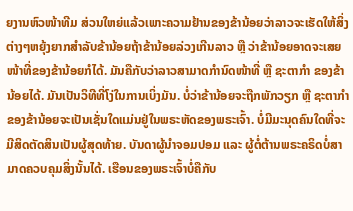ຍງານຫົວໜ້າທີມ ສ່ວນໃຫຍ່ແລ້ວເພາະຄວາມຢ້ານຂອງຂ້ານ້ອຍວ່າລາວຈະເຮັດໃຫ້ສິ່ງຕ່າງໆຫຍຸ້ງຍາກສຳລັບຂ້ານ້ອຍຖ້າຂ້ານ້ອຍລ່ວງເກີນລາວ ຫຼື ວ່າຂ້ານ້ອຍອາດຈະເສຍໜ້າທີ່ຂອງຂ້ານ້ອຍກໍໄດ້. ມັນຄືກັບວ່າລາວສາມາດກຳນົດໜ້າທີ່ ຫຼື ຊະຕາກຳ ຂອງຂ້ານ້ອຍໄດ້. ມັນເປັນວິທີທີ່ໂງ່ໃນການເບິ່ງມັນ. ບໍ່ວ່າຂ້ານ້ອຍຈະຖືກພັກວຽກ ຫຼື ຊະຕາກຳຂອງຂ້ານ້ອຍຈະເປັນເຊັ່ນໃດແມ່ນຢູ່ໃນພຣະຫັດຂອງພຣະເຈົ້າ. ບໍ່ມີມະນຸດຄົນໃດທີ່ຈະມີສິດຕັດສິນເປັນຜູ້ສຸດທ້າຍ. ບັນດາຜູ້ນຳຈອມປອມ ແລະ ຜູ້ຕໍ່ຕ້ານພຣະຄຣິດບໍ່ສາມາດຄວບຄຸມສິ່ງນັ້ນໄດ້. ເຮືອນຂອງພຣະເຈົ້າບໍ່ຄືກັບ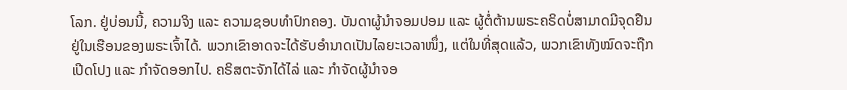ໂລກ. ຢູ່ບ່ອນນີ້, ຄວາມຈິງ ແລະ ຄວາມຊອບທຳປົກຄອງ. ບັນດາຜູ້ນໍາຈອມປອມ ແລະ ຜູ້ຕໍ່ຕ້ານພຣະຄຣິດບໍ່ສາມາດມີຈຸດຢືນຢູ່ໃນເຮືອນຂອງພຣະເຈົ້າໄດ້. ພວກເຂົາອາດຈະໄດ້ຮັບອຳນາດເປັນໄລຍະເວລາໜຶ່ງ, ແຕ່ໃນທີ່ສຸດແລ້ວ, ພວກເຂົາທັງໝົດຈະຖືກເປີດໂປງ ແລະ ກຳຈັດອອກໄປ. ຄຣິສຕະຈັກໄດ້ໄລ່ ແລະ ກຳຈັດຜູ້ນຳຈອ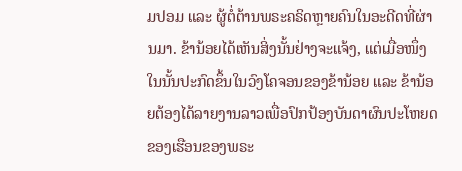ມປອມ ແລະ ຜູ້ຕໍ່ຕ້ານພຣະຄຣິດຫຼາຍຄົນໃນອະດີດທີ່ຜ່ານມາ. ຂ້ານ້ອຍໄດ້ເຫັນສິ່ງນັ້ນຢ່າງຈະແຈ້ງ, ແຕ່ເມື່ອໜຶ່ງໃນນັ້ນປະກົດຂຶ້ນໃນວົງໂຄຈອນຂອງຂ້ານ້ອຍ ແລະ ຂ້ານ້ອຍຕ້ອງໄດ້ລາຍງານລາວເພື່ອປົກປ້ອງບັນດາຜົນປະໂຫຍດຂອງເຮືອນຂອງພຣະ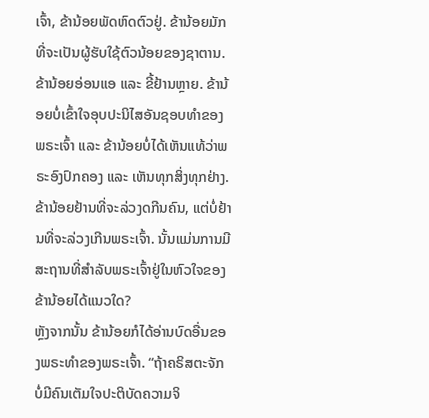ເຈົ້າ, ຂ້ານ້ອຍພັດຫົດຕົວຢູ່. ຂ້ານ້ອຍມັກທີ່ຈະເປັນຜູ້ຮັບໃຊ້ຕົວນ້ອຍຂອງຊາຕານ. ຂ້ານ້ອຍອ່ອນແອ ແລະ ຂີ້ຢ້ານຫຼາຍ. ຂ້ານ້ອຍບໍ່ເຂົ້າໃຈອຸບປະນິໄສອັນຊອບທໍາຂອງພຣະເຈົ້າ ແລະ ຂ້ານ້ອຍບໍ່ໄດ້ເຫັນແທ້ວ່າພຣະອົງປົກຄອງ ແລະ ເຫັນທຸກສິ່ງທຸກຢ່າງ. ຂ້ານ້ອຍຢ້ານທີ່ຈະລ່ວງດກີນຄົນ, ແຕ່ບໍ່ຢ້ານທີ່ຈະລ່ວງເກີນພຣະເຈົ້າ. ນັ້ນແມ່ນການມີສະຖານທີ່ສໍາລັບພຣະເຈົ້າຢູ່ໃນຫົວໃຈຂອງຂ້ານ້ອຍໄດ້ແນວໃດ?
ຫຼັງຈາກນັ້ນ ຂ້ານ້ອຍກໍໄດ້ອ່ານບົດອື່ນຂອງພຣະທໍາຂອງພຣະເຈົ້າ. “ຖ້າຄຣິສຕະຈັກບໍ່ມີຄົນເຕັມໃຈປະຕິບັດຄວາມຈິ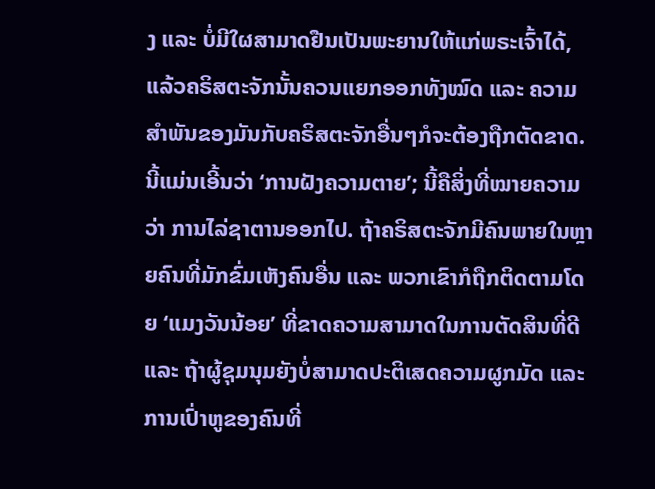ງ ແລະ ບໍ່ມີໃຜສາມາດຢືນເປັນພະຍານໃຫ້ແກ່ພຣະເຈົ້າໄດ້, ແລ້ວຄຣິສຕະຈັກນັ້ນຄວນແຍກອອກທັງໝົດ ແລະ ຄວາມສໍາພັນຂອງມັນກັບຄຣິສຕະຈັກອື່ນໆກໍຈະຕ້ອງຖືກຕັດຂາດ. ນີ້ແມ່ນເອີ້ນວ່າ ‘ການຝັງຄວາມຕາຍ’; ນີ້ຄືສິ່ງທີ່ໝາຍຄວາມວ່າ ການໄລ່ຊາຕານອອກໄປ. ຖ້າຄຣິສຕະຈັກມີຄົນພາຍໃນຫຼາຍຄົນທີ່ມັກຂົ່ມເຫັງຄົນອື່ນ ແລະ ພວກເຂົາກໍຖືກຕິດຕາມໂດຍ ‘ແມງວັນນ້ອຍ’ ທີ່ຂາດຄວາມສາມາດໃນການຕັດສິນທີ່ດີ ແລະ ຖ້າຜູ້ຊຸມນຸມຍັງບໍ່ສາມາດປະຕິເສດຄວາມຜູກມັດ ແລະ ການເປົ່າຫູຂອງຄົນທີ່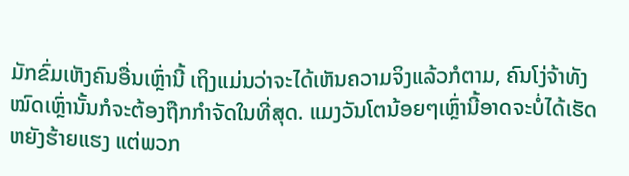ມັກຂົ່ມເຫັງຄົນອື່ນເຫຼົ່ານີ້ ເຖິງແມ່ນວ່າຈະໄດ້ເຫັນຄວາມຈິງແລ້ວກໍຕາມ, ຄົນໂງ່ຈ້າທັງໝົດເຫຼົ່ານັ້ນກໍຈະຕ້ອງຖືກກໍາຈັດໃນທີ່ສຸດ. ແມງວັນໂຕນ້ອຍໆເຫຼົ່ານີ້ອາດຈະບໍ່ໄດ້ເຮັດຫຍັງຮ້າຍແຮງ ແຕ່ພວກ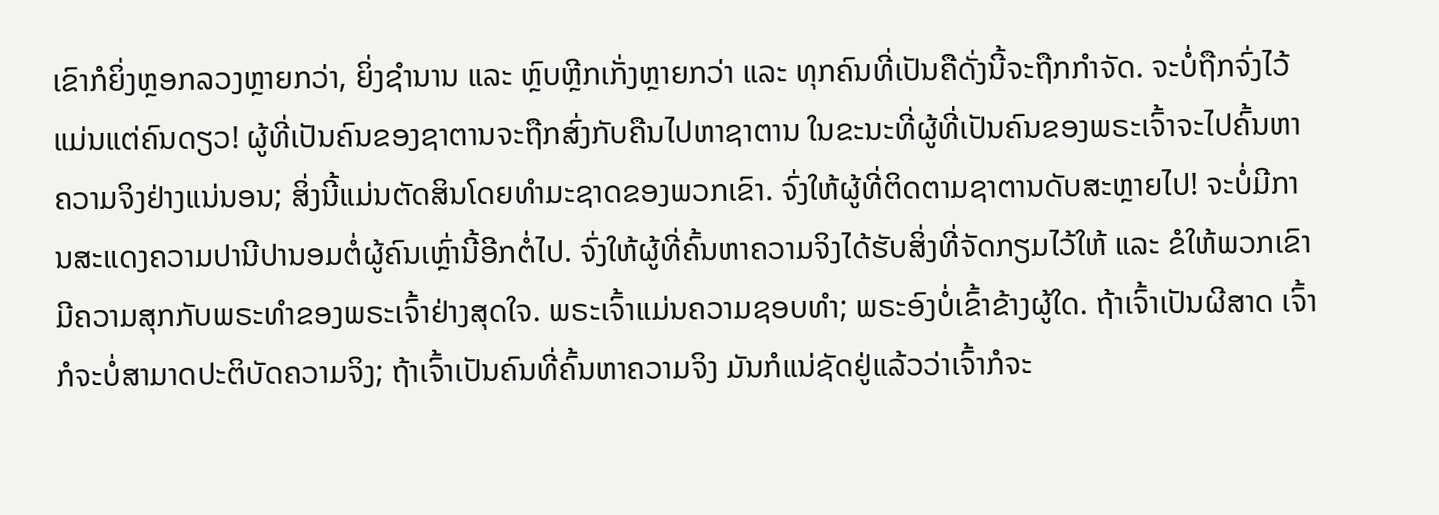ເຂົາກໍຍິ່ງຫຼອກລວງຫຼາຍກວ່າ, ຍິ່ງຊໍານານ ແລະ ຫຼົບຫຼີກເກັ່ງຫຼາຍກວ່າ ແລະ ທຸກຄົນທີ່ເປັນຄືດັ່ງນີ້ຈະຖືກກໍາຈັດ. ຈະບໍ່ຖືກຈົ່ງໄວ້ແມ່ນແຕ່ຄົນດຽວ! ຜູ້ທີ່ເປັນຄົນຂອງຊາຕານຈະຖືກສົ່ງກັບຄືນໄປຫາຊາຕານ ໃນຂະນະທີ່ຜູ້ທີ່ເປັນຄົນຂອງພຣະເຈົ້າຈະໄປຄົ້ນຫາຄວາມຈິງຢ່າງແນ່ນອນ; ສິ່ງນີ້ແມ່ນຕັດສິນໂດຍທໍາມະຊາດຂອງພວກເຂົາ. ຈົ່ງໃຫ້ຜູ້ທີ່ຕິດຕາມຊາຕານດັບສະຫຼາຍໄປ! ຈະບໍ່ມີການສະແດງຄວາມປານີປານອມຕໍ່ຜູ້ຄົນເຫຼົ່ານີ້ອີກຕໍ່ໄປ. ຈົ່ງໃຫ້ຜູ້ທີ່ຄົ້ນຫາຄວາມຈິງໄດ້ຮັບສິ່ງທີ່ຈັດກຽມໄວ້ໃຫ້ ແລະ ຂໍໃຫ້ພວກເຂົາມີຄວາມສຸກກັບພຣະທໍາຂອງພຣະເຈົ້າຢ່າງສຸດໃຈ. ພຣະເຈົ້າແມ່ນຄວາມຊອບທໍາ; ພຣະອົງບໍ່ເຂົ້າຂ້າງຜູ້ໃດ. ຖ້າເຈົ້າເປັນຜີສາດ ເຈົ້າກໍຈະບໍ່ສາມາດປະຕິບັດຄວາມຈິງ; ຖ້າເຈົ້າເປັນຄົນທີ່ຄົ້ນຫາຄວາມຈິງ ມັນກໍແນ່ຊັດຢູ່ແລ້ວວ່າເຈົ້າກໍຈະ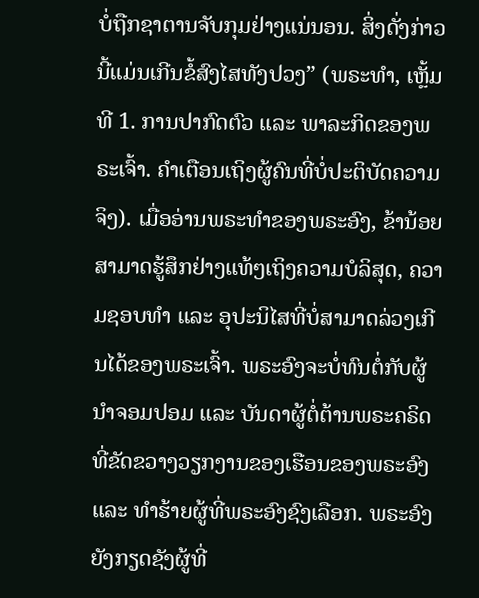ບໍ່ຖືກຊາຕານຈັບກຸມຢ່າງແນ່ນອນ. ສິ່ງດັ່ງກ່າວນີ້ແມ່ນເກີນຂໍ້ສົງໄສທັງປວງ” (ພຣະທຳ, ເຫຼັ້ມທີ 1. ການປາກົດຕົວ ແລະ ພາລະກິດຂອງພຣະເຈົ້າ. ຄໍາເຕືອນເຖິງຜູ້ຄົນທີ່ບໍ່ປະຕິບັດຄວາມຈິງ). ເມື່ອອ່ານພຣະທໍາຂອງພຣະອົງ, ຂ້ານ້ອຍສາມາດຮູ້ສຶກຢ່າງແທ້ໆເຖິງຄວາມບໍລິສຸດ, ຄວາມຊອບທຳ ແລະ ອຸປະນິໄສທີ່ບໍ່ສາມາດລ່ວງເກີນໄດ້ຂອງພຣະເຈົ້າ. ພຣະອົງຈະບໍ່ທົນຕໍ່ກັບຜູ້ນໍາຈອມປອມ ແລະ ບັນດາຜູ້ຕໍ່ຕ້ານພຣະຄຣິດທີ່ຂັດຂວາງວຽກງານຂອງເຮືອນຂອງພຣະອົງ ແລະ ທໍາຮ້າຍຜູ້ທີ່ພຣະອົງຊົງເລືອກ. ພຣະອົງຍັງກຽດຊັງຜູ້ທີ່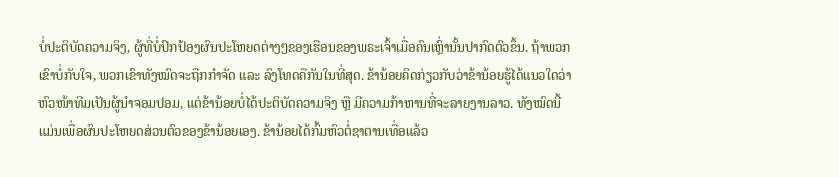ບໍ່ປະຕິບັດຄວາມຈິງ, ຜູ້ທີ່ບໍ່ປົກປ້ອງຜົນປະໂຫຍດຕ່າງໆຂອງເຮືອນຂອງພຣະເຈົ້າເມື່ອຄົນເຫຼົ່ານັ້ນປາກົດຕົວຂຶ້ນ. ຖ້າພວກເຂົາບໍ່ກັບໃຈ, ພວກເຂົາທັງໝົດຈະຖືກກຳຈັດ ແລະ ລົງໂທດຄືກັນໃນທີ່ສຸດ. ຂ້ານ້ອຍຄິດກ່ຽວກັບວ່າຂ້ານ້ອຍຮູ້ໄດ້ແນວໃດວ່າຫົວໜ້າທີມເປັນຜູ້ນໍາຈອມປອມ, ແຕ່ຂ້ານ້ອຍບໍ່ໄດ້ປະຕິບັດຄວາມຈິງ ຫຼື ມີຄວາມກ້າຫານທີ່ຈະລາຍງານລາວ. ທັງໝົດນີ້ແມ່ນເພື່ອຜົນປະໂຫຍດສ່ວນຕົວຂອງຂ້ານ້ອຍເອງ. ຂ້ານ້ອຍໄດ້ກົ້ມຫົວຕໍ່ຊາຕານເທື່ອແລ້ວ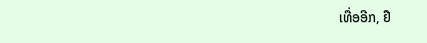ເທື່ອອີກ, ຢື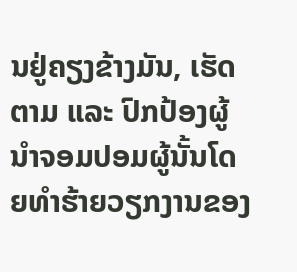ນຢູ່ຄຽງຂ້າງມັນ, ເຮັດຕາມ ແລະ ປົກປ້ອງຜູ້ນໍາຈອມປອມຜູ້ນັ້ນໂດຍທໍາຮ້າຍວຽກງານຂອງ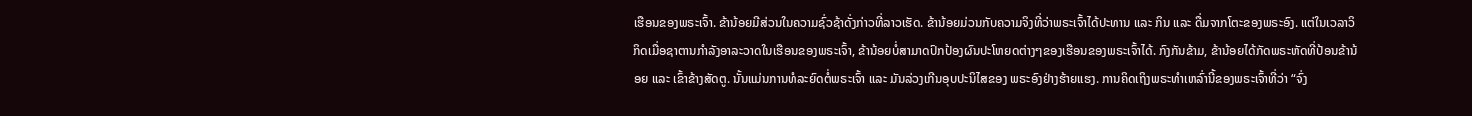ເຮືອນຂອງພຣະເຈົ້າ. ຂ້ານ້ອຍມີສ່ວນໃນຄວາມຊົ່ວຊ້າດັ່ງກ່າວທີ່ລາວເຮັດ. ຂ້ານ້ອຍມ່ວນກັບຄວາມຈິງທີ່ວ່າພຣະເຈົ້າໄດ້ປະທານ ແລະ ກິນ ແລະ ດື່ມຈາກໂຕະຂອງພຣະອົງ. ແຕ່ໃນເວລາວິກິດເມື່ອຊາຕານກໍາລັງອາລະວາດໃນເຮືອນຂອງພຣະເຈົ້າ, ຂ້ານ້ອຍບໍ່ສາມາດປົກປ້ອງຜົນປະໂຫຍດຕ່າງໆຂອງເຮືອນຂອງພຣະເຈົ້າໄດ້. ກົງກັນຂ້າມ, ຂ້ານ້ອຍໄດ້ກັດພຣະຫັດທີ່ປ້ອນຂ້ານ້ອຍ ແລະ ເຂົ້າຂ້າງສັດຕູ. ນັ້ນແມ່ນການທໍລະຍົດຕໍ່ພຣະເຈົ້າ ແລະ ມັນລ່ວງເກີນອຸບປະນິໄສຂອງ ພຣະອົງຢ່າງຮ້າຍແຮງ. ການຄິດເຖິງພຣະທໍາເຫລົ່ານີ້ຂອງພຣະເຈົ້າທີ່ວ່າ “ຈົ່ງ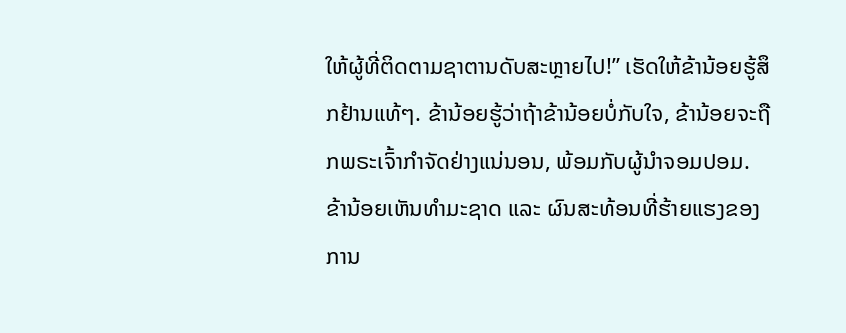ໃຫ້ຜູ້ທີ່ຕິດຕາມຊາຕານດັບສະຫຼາຍໄປ!” ເຮັດໃຫ້ຂ້ານ້ອຍຮູ້ສຶກຢ້ານແທ້ໆ. ຂ້ານ້ອຍຮູ້ວ່າຖ້າຂ້ານ້ອຍບໍ່ກັບໃຈ, ຂ້ານ້ອຍຈະຖືກພຣະເຈົ້າກໍາຈັດຢ່າງແນ່ນອນ, ພ້ອມກັບຜູ້ນໍາຈອມປອມ. ຂ້ານ້ອຍເຫັນທໍາມະຊາດ ແລະ ຜົນສະທ້ອນທີ່ຮ້າຍແຮງຂອງການ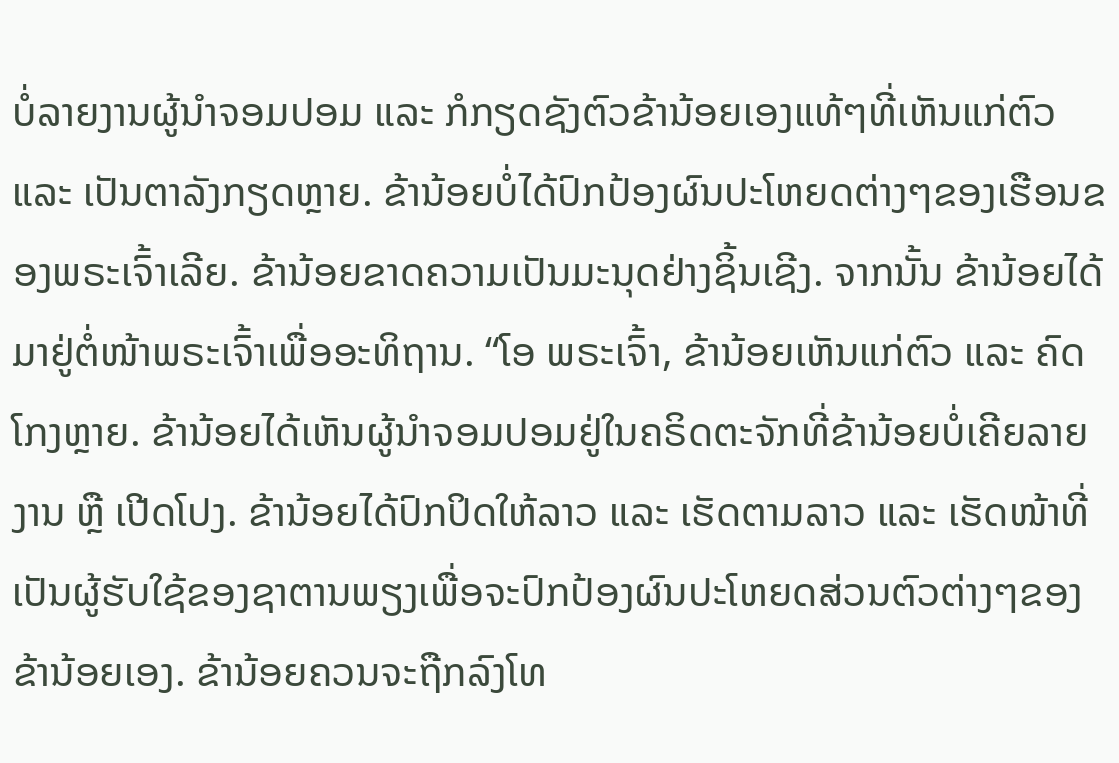ບໍ່ລາຍງານຜູ້ນຳຈອມປອມ ແລະ ກໍກຽດຊັງຕົວຂ້ານ້ອຍເອງແທ້ໆທີ່ເຫັນແກ່ຕົວ ແລະ ເປັນຕາລັງກຽດຫຼາຍ. ຂ້ານ້ອຍບໍ່ໄດ້ປົກປ້ອງຜົນປະໂຫຍດຕ່າງໆຂອງເຮືອນຂອງພຣະເຈົ້າເລີຍ. ຂ້ານ້ອຍຂາດຄວາມເປັນມະນຸດຢ່າງຊິ້ນເຊີງ. ຈາກນັ້ນ ຂ້ານ້ອຍໄດ້ມາຢູ່ຕໍ່ໜ້າພຣະເຈົ້າເພື່ອອະທິຖານ. “ໂອ ພຣະເຈົ້າ, ຂ້ານ້ອຍເຫັນແກ່ຕົວ ແລະ ຄົດໂກງຫຼາຍ. ຂ້ານ້ອຍໄດ້ເຫັນຜູ້ນຳຈອມປອມຢູ່ໃນຄຣິດຕະຈັກທີ່ຂ້ານ້ອຍບໍ່ເຄີຍລາຍງານ ຫຼື ເປີດໂປງ. ຂ້ານ້ອຍໄດ້ປົກປິດໃຫ້ລາວ ແລະ ເຮັດຕາມລາວ ແລະ ເຮັດໜ້າທີ່ເປັນຜູ້ຮັບໃຊ້ຂອງຊາຕານພຽງເພື່ອຈະປົກປ້ອງຜົນປະໂຫຍດສ່ວນຕົວຕ່າງໆຂອງຂ້ານ້ອຍເອງ. ຂ້ານ້ອຍຄວນຈະຖືກລົງໂທ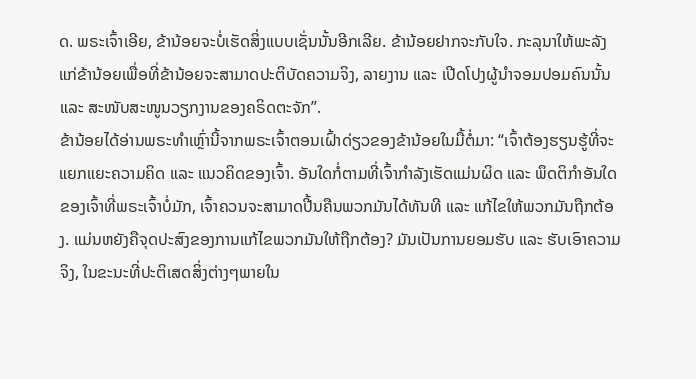ດ. ພຣະເຈົ້າເອີຍ, ຂ້ານ້ອຍຈະບໍ່ເຮັດສິ່ງແບບເຊັ່ນນັ້ນອີກເລີຍ. ຂ້ານ້ອຍຢາກຈະກັບໃຈ. ກະລຸນາໃຫ້ພະລັງແກ່ຂ້ານ້ອຍເພື່ອທີ່ຂ້ານ້ອຍຈະສາມາດປະຕິບັດຄວາມຈິງ, ລາຍງານ ແລະ ເປີດໂປງຜູ້ນຳຈອມປອມຄົນນັ້ນ ແລະ ສະໜັບສະໜູນວຽກງານຂອງຄຣິດຕະຈັກ”.
ຂ້ານ້ອຍໄດ້ອ່ານພຣະທໍາເຫຼົ່ານີ້ຈາກພຣະເຈົ້າຕອນເຝົ້າດ່ຽວຂອງຂ້ານ້ອຍໃນມື້ຕໍ່ມາ: “ເຈົ້າຕ້ອງຮຽນຮູ້ທີ່ຈະແຍກແຍະຄວາມຄິດ ແລະ ແນວຄິດຂອງເຈົ້າ. ອັນໃດກໍ່ຕາມທີ່ເຈົ້າກຳລັງເຮັດແມ່ນຜິດ ແລະ ພຶດຕິກຳອັນໃດຂອງເຈົ້າທີ່ພຣະເຈົ້າບໍ່ມັກ, ເຈົ້າຄວນຈະສາມາດປີ້ນຄືນພວກມັນໄດ້ທັນທີ ແລະ ແກ້ໄຂໃຫ້ພວກມັນຖືກຕ້ອງ. ແມ່ນຫຍັງຄືຈຸດປະສົງຂອງການແກ້ໄຂພວກມັນໃຫ້ຖືກຕ້ອງ? ມັນເປັນການຍອມຮັບ ແລະ ຮັບເອົາຄວາມຈິງ, ໃນຂະນະທີ່ປະຕິເສດສິ່ງຕ່າງໆພາຍໃນ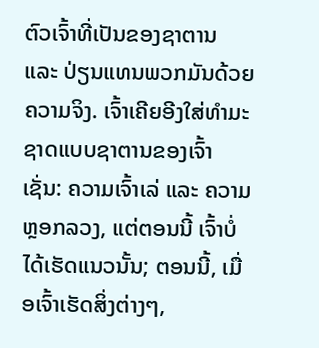ຕົວເຈົ້າທີ່ເປັນຂອງຊາຕານ ແລະ ປ່ຽນແທນພວກມັນດ້ວຍຄວາມຈິງ. ເຈົ້າເຄີຍອີງໃສ່ທຳມະຊາດແບບຊາຕານຂອງເຈົ້າ ເຊັ່ນ: ຄວາມເຈົ້າເລ່ ແລະ ຄວາມຫຼອກລວງ, ແຕ່ຕອນນີ້ ເຈົ້າບໍ່ໄດ້ເຮັດແນວນັ້ນ; ຕອນນີ້, ເມື່ອເຈົ້າເຮັດສິ່ງຕ່າງໆ,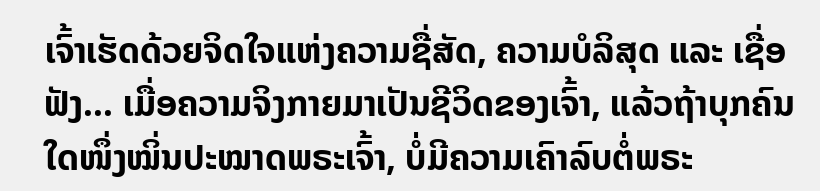ເຈົ້າເຮັດດ້ວຍຈິດໃຈແຫ່ງຄວາມຊື່ສັດ, ຄວາມບໍລິສຸດ ແລະ ເຊື່ອຟັງ... ເມື່ອຄວາມຈິງກາຍມາເປັນຊີວິດຂອງເຈົ້າ, ແລ້ວຖ້າບຸກຄົນໃດໜຶ່ງໝິ່ນປະໝາດພຣະເຈົ້າ, ບໍ່ມີຄວາມເຄົາລົບຕໍ່ພຣະ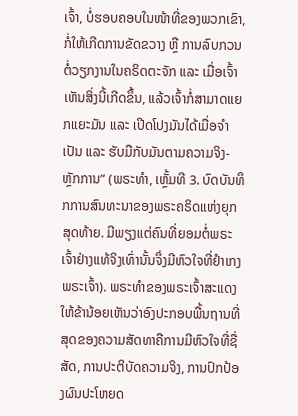ເຈົ້າ, ບໍ່ຮອບຄອບໃນໜ້າທີ່ຂອງພວກເຂົາ, ກໍ່ໃຫ້ເກີດການຂັດຂວາງ ຫຼື ການລົບກວນຕໍ່ວຽກງານໃນຄຣິດຕະຈັກ ແລະ ເມື່ອເຈົ້າເຫັນສິ່ງນີ້ເກີດຂຶ້ນ, ແລ້ວເຈົ້າກໍ່ສາມາດແຍກແຍະມັນ ແລະ ເປີດໂປງມັນໄດ້ເມື່ອຈຳເປັນ ແລະ ຮັບມືກັບມັນຕາມຄວາມຈິງ-ຫຼັກການ” (ພຣະທຳ, ເຫຼັ້ມທີ 3. ບົດບັນທຶກການສົນທະນາຂອງພຣະຄຣິດແຫ່ງຍຸກສຸດທ້າຍ. ມີພຽງແຕ່ຄົນທີ່ຍອມຕໍ່ພຣະເຈົ້າຢ່າງແທ້ຈິງເທົ່ານັ້ນຈຶ່ງມີຫົວໃຈທີ່ຢຳເກງພຣະເຈົ້າ). ພຣະທໍາຂອງພຣະເຈົ້າສະແດງໃຫ້ຂ້ານ້ອຍເຫັນວ່າອົງປະກອບພື້ນຖານທີ່ສຸດຂອງຄວາມສັດທາຄືການມີຫົວໃຈທີ່ຊື່ສັດ, ການປະຕິບັດຄວາມຈິງ, ການປົກປ້ອງຜົນປະໂຫຍດ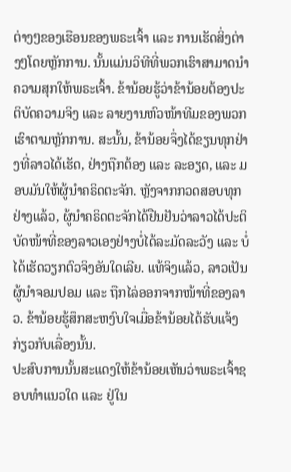ຕ່າງໆຂອງເຮືອນຂອງພຣະເຈົ້າ ແລະ ການເຮັດສິ່ງຕ່າງໆໂດຍຫຼັກການ. ນັ້ນແມ່ນວິທີທີ່ພວກເຮົາສາມາດນໍາຄວາມສຸກໃຫ້ພຣະເຈົ້າ. ຂ້ານ້ອຍຮູ້ວ່າຂ້ານ້ອຍຕ້ອງປະຕິບັດຄວາມຈິງ ແລະ ລາຍງານຫົວໜ້າທີມຂອງພວກເຮົາຕາມຫຼັກການ. ສະນັ້ນ, ຂ້ານ້ອຍຈຶ່ງໄດ້ຂຽນທຸກຢ່າງທີ່ລາວໄດ້ເຮັດ, ຢ່າງຖືກຕ້ອງ ແລະ ລະອຽດ, ແລະ ມອບມັນໃຫ້ຜູ້ນໍາຄຣິດຕະຈັກ. ຫຼັງຈາກກວດສອບທຸກຢ່າງແລ້ວ, ຜູ້ນໍາຄຣິດຕະຈັກໄດ້ຢືນຢັນວ່າລາວໄດ້ປະຕິບັດໜ້າທີ່ຂອງລາວເອງຢ່າງບໍ່ໄດ້ລະມັດລະວັງ ແລະ ບໍ່ໄດ້ເຮັດວຽກຕົວຈິງອັນໃດເລີຍ. ແທ້ຈິງແລ້ວ, ລາວເປັນຜູ້ນຳຈອມປອມ ແລະ ຖືກໄລ່ອອກຈາກໜ້າທີ່ຂອງລາວ. ຂ້ານ້ອຍຮູ້ສຶກສະຫງົບໃຈເມື່ອຂ້ານ້ອຍໄດ້ຮັບແຈ້ງກ່ຽວກັບເລື່ອງນັ້ນ.
ປະສົບການນັ້ນສະແດງໃຫ້ຂ້ານ້ອຍເຫັນວ່າພຣະເຈົ້າຊອບທຳແນວໃດ ແລະ ຢູ່ໃນ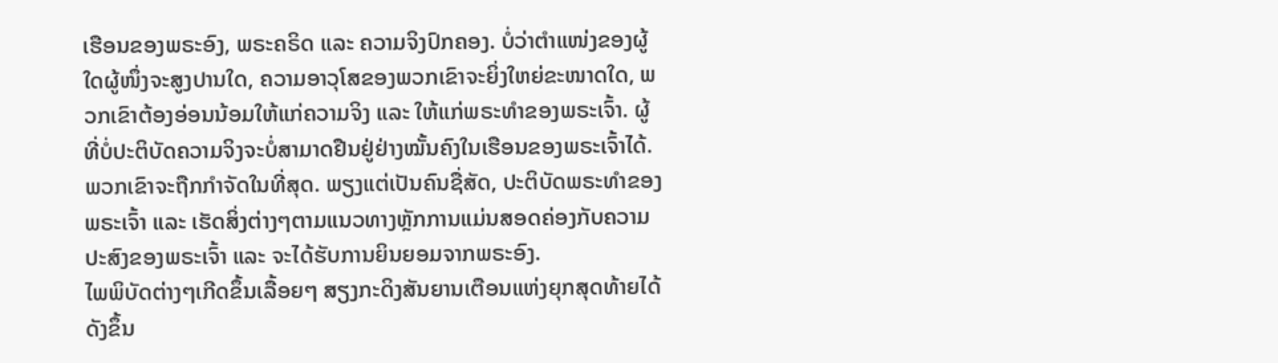ເຮືອນຂອງພຣະອົງ, ພຣະຄຣິດ ແລະ ຄວາມຈິງປົກຄອງ. ບໍ່ວ່າຕຳແໜ່ງຂອງຜູ້ໃດຜູ້ໜຶ່ງຈະສູງປານໃດ, ຄວາມອາວຸໂສຂອງພວກເຂົາຈະຍິ່ງໃຫຍ່ຂະໜາດໃດ, ພວກເຂົາຕ້ອງອ່ອນນ້ອມໃຫ້ແກ່ຄວາມຈິງ ແລະ ໃຫ້ແກ່ພຣະທໍາຂອງພຣະເຈົ້າ. ຜູ້ທີ່ບໍ່ປະຕິບັດຄວາມຈິງຈະບໍ່ສາມາດຢືນຢູ່ຢ່າງໝັ້ນຄົງໃນເຮືອນຂອງພຣະເຈົ້າໄດ້. ພວກເຂົາຈະຖືກກຳຈັດໃນທີ່ສຸດ. ພຽງແຕ່ເປັນຄົນຊື່ສັດ, ປະຕິບັດພຣະທໍາຂອງພຣະເຈົ້າ ແລະ ເຮັດສິ່ງຕ່າງໆຕາມແນວທາງຫຼັກການແມ່ນສອດຄ່ອງກັບຄວາມປະສົງຂອງພຣະເຈົ້າ ແລະ ຈະໄດ້ຮັບການຍິນຍອມຈາກພຣະອົງ.
ໄພພິບັດຕ່າງໆເກີດຂຶ້ນເລື້ອຍໆ ສຽງກະດິງສັນຍານເຕືອນແຫ່ງຍຸກສຸດທ້າຍໄດ້ດັງຂຶ້ນ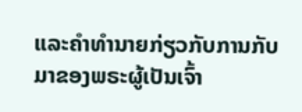ແລະຄໍາທໍານາຍກ່ຽວກັບການກັບມາຂອງພຣະຜູ້ເປັນເຈົ້າ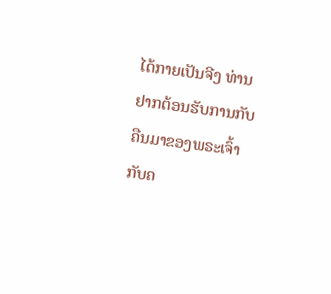ໄດ້ກາຍເປັນຈີງ ທ່ານຢາກຕ້ອນຮັບການກັບຄືນມາຂອງພຣະເຈົ້າກັບຄ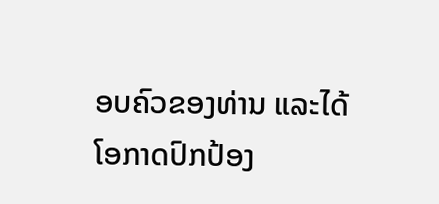ອບຄົວຂອງທ່ານ ແລະໄດ້ໂອກາດປົກປ້ອງ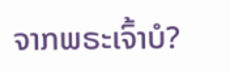ຈາກພຣະເຈົ້າບໍ?